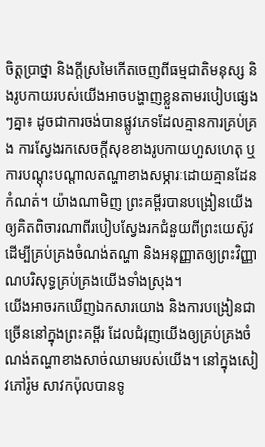ចិត្តប្រាថ្នា និងក្តីស្រមៃកើតចេញពីធម្មជាតិមនុស្ស និងរូបកាយរបស់យើងអាចបង្ហាញខ្លួនតាមរបៀបផ្សេងៗគ្នា៖ ដូចជាការចង់បានផ្លូវភេទដែលគ្មានការគ្រប់គ្រង ការស្វែងរកសេចក្តីសុខខាងរូបកាយហួសហេតុ ឬការបណ្តុះបណ្តាលតណ្ហាខាងសម្ភារៈដោយគ្មានដែនកំណត់។ យ៉ាងណាមិញ ព្រះគម្ពីរបានបង្រៀនយើងឲ្យគិតពិចារណាពីរបៀបស្វែងរកជំនួយពីព្រះយេស៊ូវ ដើម្បីគ្រប់គ្រងចំណង់តណ្ហា និងអនុញ្ញាតឲ្យព្រះវិញ្ញាណបរិសុទ្ធគ្រប់គ្រងយើងទាំងស្រុង។
យើងអាចរកឃើញឯកសារយោង និងការបង្រៀនជាច្រើននៅក្នុងព្រះគម្ពីរ ដែលជំរុញយើងឲ្យគ្រប់គ្រងចំណង់តណ្ហាខាងសាច់ឈាមរបស់យើង។ នៅក្នុងសៀវភៅរ៉ូម សាវកប៉ុលបានទូ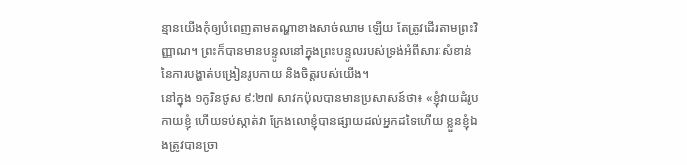ន្មានយើងកុំឲ្យបំពេញតាមតណ្ហាខាងសាច់ឈាម ឡើយ តែត្រូវដើរតាមព្រះវិញ្ញាណ។ ព្រះក៏បានមានបន្ទូលនៅក្នុងព្រះបន្ទូលរបស់ទ្រង់អំពីសារៈសំខាន់នៃការបង្ហាត់បង្រៀនរូបកាយ និងចិត្តរបស់យើង។
នៅក្នុង ១កូរិនថូស ៩:២៧ សាវកប៉ុលបានមានប្រសាសន៍ថា៖ «ខ្ញុំវាយដំរូបកាយខ្ញុំ ហើយទប់ស្កាត់វា ក្រែងលោខ្ញុំបានផ្សាយដល់អ្នកដទៃហើយ ខ្លួនខ្ញុំឯងត្រូវបានច្រា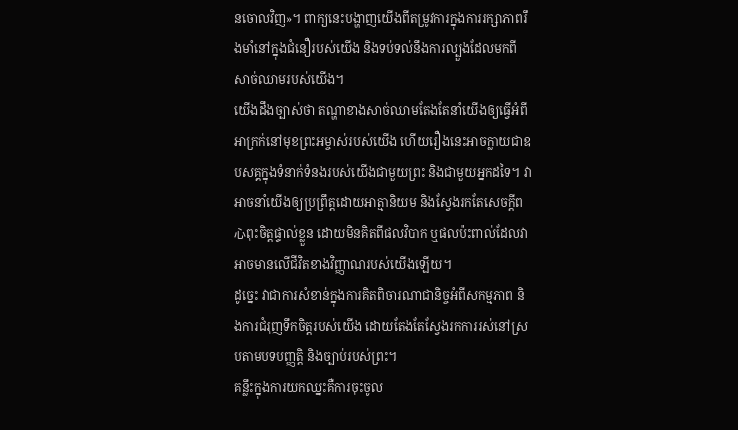នចោលវិញ»។ ពាក្យនេះបង្ហាញយើងពីតម្រូវការក្នុងការរក្សាភាពរឹងមាំនៅក្នុងជំនឿរបស់យើង និងទប់ទល់នឹងការល្បួងដែលមកពីសាច់ឈាមរបស់យើង។
យើងដឹងច្បាស់ថា តណ្ហាខាងសាច់ឈាមតែងតែនាំយើងឲ្យធ្វើអំពីអាក្រក់នៅមុខព្រះអម្ចាស់របស់យើង ហើយរឿងនេះអាចក្លាយជាឧបសគ្គក្នុងទំនាក់ទំនងរបស់យើងជាមួយព្រះ និងជាមួយអ្នកដទៃ។ វាអាចនាំយើងឲ្យប្រព្រឹត្តដោយអាត្មានិយម និងស្វែងរកតែសេចក្តីព心ពុះចិត្តផ្ទាល់ខ្លួន ដោយមិនគិតពីផលវិបាក ឬផលប៉ះពាល់ដែលវាអាចមានលើជីវិតខាងវិញ្ញាណរបស់យើងឡើយ។
ដូច្នេះ វាជាការសំខាន់ក្នុងការគិតពិចារណាជានិច្ចអំពីសកម្មភាព និងការជំរុញទឹកចិត្តរបស់យើង ដោយតែងតែស្វែងរកការរស់នៅស្របតាមបទបញ្ញត្តិ និងច្បាប់របស់ព្រះ។
គន្លឹះក្នុងការយកឈ្នះគឺការចុះចូល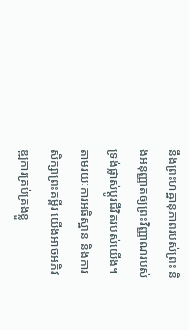នឹងព្រះហឝ្ឋានុភាពរបស់ព្រះ និងអនុញ្ញាតឲ្យព្រះវិញ្ញាណរបស់ទ្រង់ផ្លាស់ប្តូរជីវិតរបស់យើង។ តាមរយៈការអធិស្ឋាន និងការសិក្សាព្រះគម្ពីរ យើងអាចអភិវឌ្ឍការគ្រប់គ្រងខ្លួ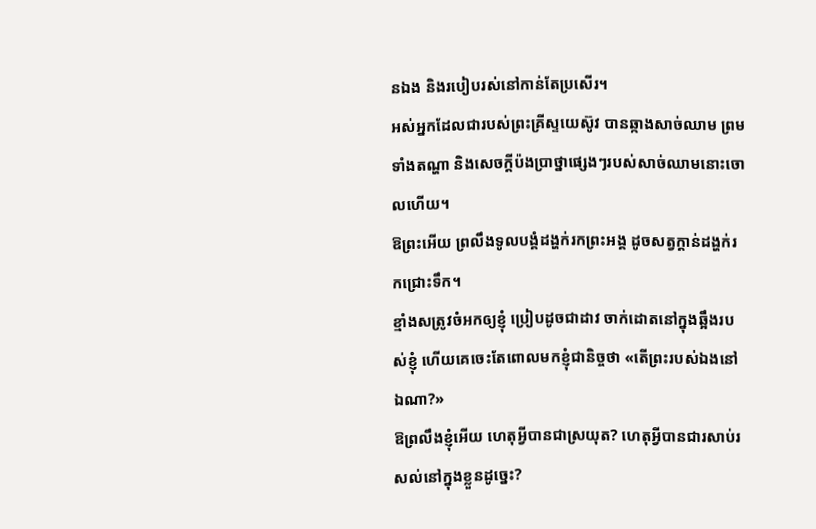នឯង និងរបៀបរស់នៅកាន់តែប្រសើរ។
អស់អ្នកដែលជារបស់ព្រះគ្រីស្ទយេស៊ូវ បានឆ្កាងសាច់ឈាម ព្រមទាំងតណ្ហា និងសេចក្ដីប៉ងប្រាថ្នាផ្សេងៗរបស់សាច់ឈាមនោះចោលហើយ។
ឱព្រះអើយ ព្រលឹងទូលបង្គំដង្ហក់រកព្រះអង្គ ដូចសត្វក្តាន់ដង្ហក់រកជ្រោះទឹក។
ខ្មាំងសត្រូវចំអកឲ្យខ្ញុំ ប្រៀបដូចជាដាវ ចាក់ដោតនៅក្នុងឆ្អឹងរបស់ខ្ញុំ ហើយគេចេះតែពោលមកខ្ញុំជានិច្ចថា «តើព្រះរបស់ឯងនៅឯណា?»
ឱព្រលឹងខ្ញុំអើយ ហេតុអ្វីបានជាស្រយុត? ហេតុអ្វីបានជារសាប់រសល់នៅក្នុងខ្លួនដូច្នេះ?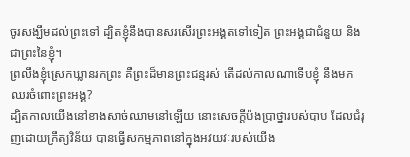ចូរសង្ឃឹមដល់ព្រះទៅ ដ្បិតខ្ញុំនឹងបានសរសើរព្រះអង្គតទៅទៀត ព្រះអង្គជាជំនួយ និងជាព្រះនៃខ្ញុំ។
ព្រលឹងខ្ញុំស្រេកឃ្លានរកព្រះ គឺព្រះដ៏មានព្រះជន្មរស់ តើដល់កាលណាទើបខ្ញុំ នឹងមកឈរចំពោះព្រះអង្គ?
ដ្បិតកាលយើងនៅខាងសាច់ឈាមនៅឡើយ នោះសេចក្ដីប៉ងប្រាថ្នារបស់បាប ដែលជំរុញដោយក្រឹត្យវិន័យ បានធ្វើសកម្មភាពនៅក្នុងអវយវៈរបស់យើង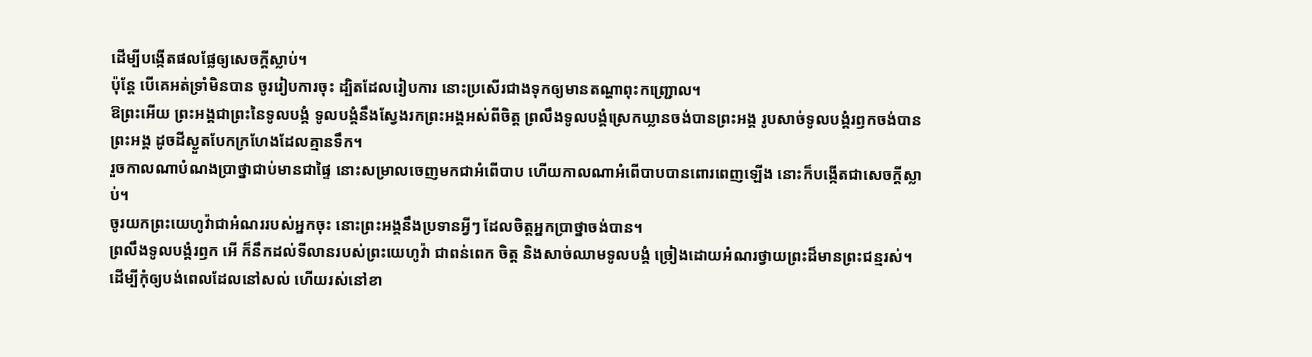ដើម្បីបង្កើតផលផ្លែឲ្យសេចក្តីស្លាប់។
ប៉ុន្តែ បើគេអត់ទ្រាំមិនបាន ចូររៀបការចុះ ដ្បិតដែលរៀបការ នោះប្រសើរជាងទុកឲ្យមានតណ្ហាពុះកញ្ជ្រោល។
ឱព្រះអើយ ព្រះអង្គជាព្រះនៃទូលបង្គំ ទូលបង្គំនឹងស្វែងរកព្រះអង្គអស់ពីចិត្ត ព្រលឹងទូលបង្គំស្រេកឃ្លានចង់បានព្រះអង្គ រូបសាច់ទូលបង្គំរឭកចង់បានព្រះអង្គ ដូចដីស្ងួតបែកក្រហែងដែលគ្មានទឹក។
រួចកាលណាបំណងប្រាថ្នាជាប់មានជាផ្ទៃ នោះសម្រាលចេញមកជាអំពើបាប ហើយកាលណាអំពើបាបបានពោរពេញឡើង នោះក៏បង្កើតជាសេចក្តីស្លាប់។
ចូរយកព្រះយេហូវ៉ាជាអំណររបស់អ្នកចុះ នោះព្រះអង្គនឹងប្រទានអ្វីៗ ដែលចិត្តអ្នកប្រាថ្នាចង់បាន។
ព្រលឹងទូលបង្គំរឭក អើ ក៏នឹកដល់ទីលានរបស់ព្រះយេហូវ៉ា ជាពន់ពេក ចិត្ត និងសាច់ឈាមទូលបង្គំ ច្រៀងដោយអំណរថ្វាយព្រះដ៏មានព្រះជន្មរស់។
ដើម្បីកុំឲ្យបង់ពេលដែលនៅសល់ ហើយរស់នៅខា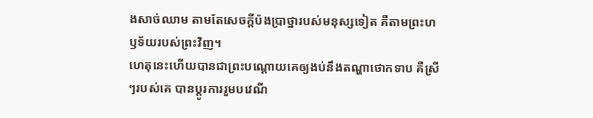ងសាច់ឈាម តាមតែសេចក្តីប៉ងប្រាថ្នារបស់មនុស្សទៀត គឺតាមព្រះហឫទ័យរបស់ព្រះវិញ។
ហេតុនេះហើយបានជាព្រះបណ្ដោយគេឲ្យងប់នឹងតណ្ហាថោកទាប គឺស្រីៗរបស់គេ បានប្ដូរការរួមបវេណី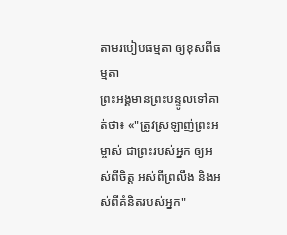តាមរបៀបធម្មតា ឲ្យខុសពីធម្មតា
ព្រះអង្គមានព្រះបន្ទូលទៅគាត់ថា៖ «"ត្រូវស្រឡាញ់ព្រះអម្ចាស់ ជាព្រះរបស់អ្នក ឲ្យអស់ពីចិត្ត អស់ពីព្រលឹង និងអស់ពីគំនិតរបស់អ្នក"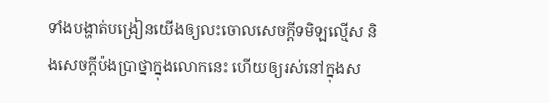ទាំងបង្ហាត់បង្រៀនយើងឲ្យលះចោលសេចក្ដីទមិឡល្មើស និងសេចក្ដីប៉ងប្រាថ្នាក្នុងលោកនេះ ហើយឲ្យរស់នៅក្នុងស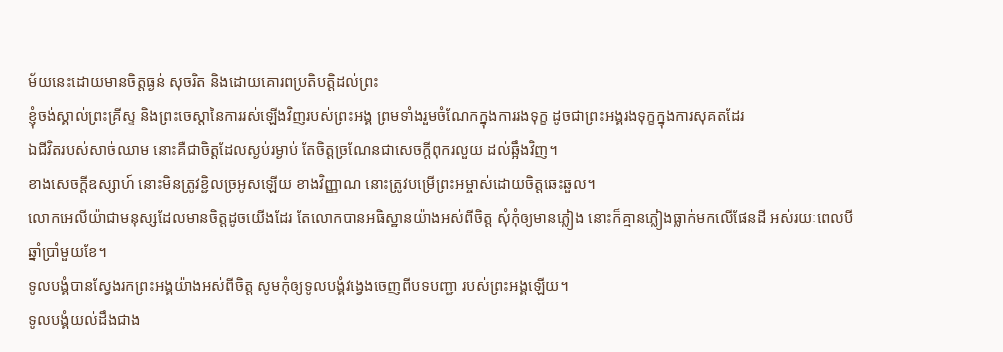ម័យនេះដោយមានចិត្តធ្ងន់ សុចរិត និងដោយគោរពប្រតិបត្តិដល់ព្រះ
ខ្ញុំចង់ស្គាល់ព្រះគ្រីស្ទ និងព្រះចេស្តានៃការរស់ឡើងវិញរបស់ព្រះអង្គ ព្រមទាំងរួមចំណែកក្នុងការរងទុក្ខ ដូចជាព្រះអង្គរងទុក្ខក្នុងការសុគតដែរ
ឯជីវិតរបស់សាច់ឈាម នោះគឺជាចិត្តដែលស្ងប់រម្ងាប់ តែចិត្តច្រណែនជាសេចក្ដីពុករលួយ ដល់ឆ្អឹងវិញ។
ខាងសេចក្ដីឧស្សាហ៍ នោះមិនត្រូវខ្ជិលច្រអូសឡើយ ខាងវិញ្ញាណ នោះត្រូវបម្រើព្រះអម្ចាស់ដោយចិត្តឆេះឆួល។
លោកអេលីយ៉ាជាមនុស្សដែលមានចិត្តដូចយើងដែរ តែលោកបានអធិស្ឋានយ៉ាងអស់ពីចិត្ត សុំកុំឲ្យមានភ្លៀង នោះក៏គ្មានភ្លៀងធ្លាក់មកលើផែនដី អស់រយៈពេលបីឆ្នាំប្រាំមួយខែ។
ទូលបង្គំបានស្វែងរកព្រះអង្គយ៉ាងអស់ពីចិត្ត សូមកុំឲ្យទូលបង្គំវង្វេងចេញពីបទបញ្ជា របស់ព្រះអង្គឡើយ។
ទូលបង្គំយល់ដឹងជាង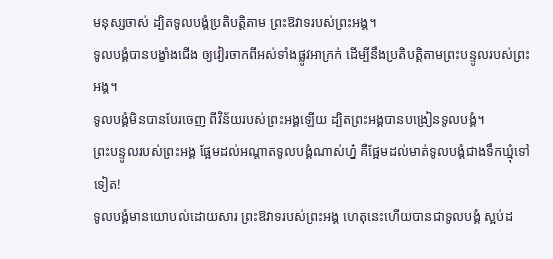មនុស្សចាស់ ដ្បិតទូលបង្គំប្រតិបត្តិតាម ព្រះឱវាទរបស់ព្រះអង្គ។
ទូលបង្គំបានបង្ខាំងជើង ឲ្យវៀរចាកពីអស់ទាំងផ្លូវអាក្រក់ ដើម្បីនឹងប្រតិបត្តិតាមព្រះបន្ទូលរបស់ព្រះអង្គ។
ទូលបង្គំមិនបានបែរចេញ ពីវិន័យរបស់ព្រះអង្គឡើយ ដ្បិតព្រះអង្គបានបង្រៀនទូលបង្គំ។
ព្រះបន្ទូលរបស់ព្រះអង្គ ផ្អែមដល់អណ្ដាតទូលបង្គំណាស់ហ្ន៎ គឺផ្អែមដល់មាត់ទូលបង្គំជាងទឹកឃ្មុំទៅទៀត!
ទូលបង្គំមានយោបល់ដោយសារ ព្រះឱវាទរបស់ព្រះអង្គ ហេតុនេះហើយបានជាទូលបង្គំ ស្អប់ដ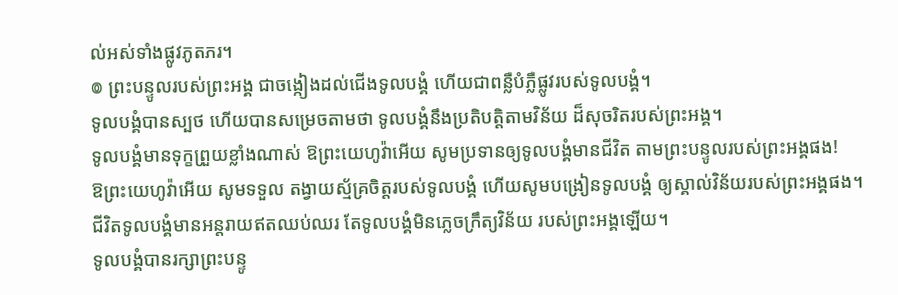ល់អស់ទាំងផ្លូវភូតភរ។
៙ ព្រះបន្ទូលរបស់ព្រះអង្គ ជាចង្កៀងដល់ជើងទូលបង្គំ ហើយជាពន្លឺបំភ្លឺផ្លូវរបស់ទូលបង្គំ។
ទូលបង្គំបានស្បថ ហើយបានសម្រេចតាមថា ទូលបង្គំនឹងប្រតិបត្តិតាមវិន័យ ដ៏សុចរិតរបស់ព្រះអង្គ។
ទូលបង្គំមានទុក្ខព្រួយខ្លាំងណាស់ ឱព្រះយេហូវ៉ាអើយ សូមប្រទានឲ្យទូលបង្គំមានជីវិត តាមព្រះបន្ទូលរបស់ព្រះអង្គផង!
ឱព្រះយេហូវ៉ាអើយ សូមទទួល តង្វាយស្ម័គ្រចិត្តរបស់ទូលបង្គំ ហើយសូមបង្រៀនទូលបង្គំ ឲ្យស្គាល់វិន័យរបស់ព្រះអង្គផង។
ជីវិតទូលបង្គំមានអន្តរាយឥតឈប់ឈរ តែទូលបង្គំមិនភ្លេចក្រឹត្យវិន័យ របស់ព្រះអង្គឡើយ។
ទូលបង្គំបានរក្សាព្រះបន្ទូ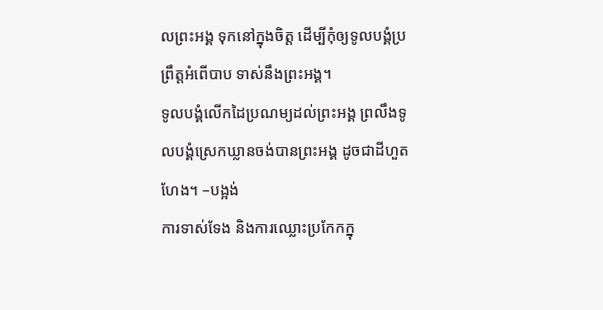លព្រះអង្គ ទុកនៅក្នុងចិត្ត ដើម្បីកុំឲ្យទូលបង្គំប្រព្រឹត្តអំពើបាប ទាស់នឹងព្រះអង្គ។
ទូលបង្គំលើកដៃប្រណម្យដល់ព្រះអង្គ ព្រលឹងទូលបង្គំស្រេកឃ្លានចង់បានព្រះអង្គ ដូចជាដីហួតហែង។ –បង្អង់
ការទាស់ទែង និងការឈ្លោះប្រកែកក្នុ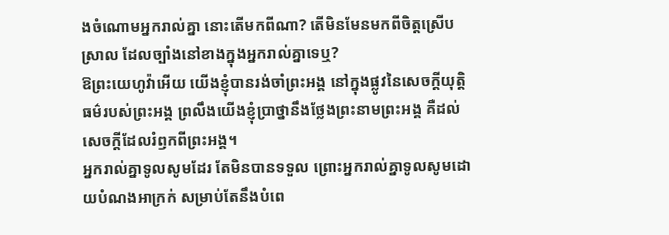ងចំណោមអ្នករាល់គ្នា នោះតើមកពីណា? តើមិនមែនមកពីចិត្តស្រើបស្រាល ដែលច្បាំងនៅខាងក្នុងអ្នករាល់គ្នាទេឬ?
ឱព្រះយេហូវ៉ាអើយ យើងខ្ញុំបានរង់ចាំព្រះអង្គ នៅក្នុងផ្លូវនៃសេចក្ដីយុត្តិធម៌របស់ព្រះអង្គ ព្រលឹងយើងខ្ញុំប្រាថ្នានឹងថ្លែងព្រះនាមព្រះអង្គ គឺដល់សេចក្ដីដែលរំឭកពីព្រះអង្គ។
អ្នករាល់គ្នាទូលសូមដែរ តែមិនបានទទួល ព្រោះអ្នករាល់គ្នាទូលសូមដោយបំណងអាក្រក់ សម្រាប់តែនឹងបំពេ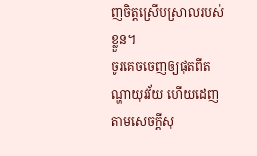ញចិត្តស្រើបស្រាលរបស់ខ្លួន។
ចូរគេចចេញឲ្យផុតពីតណ្ហាយុវវ័យ ហើយដេញតាមសេចក្ដីសុ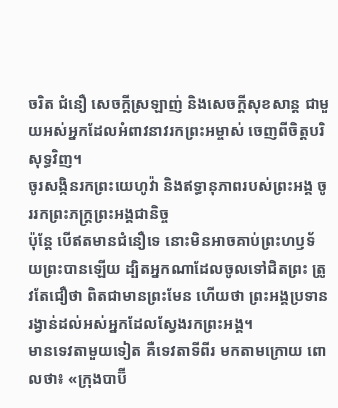ចរិត ជំនឿ សេចក្ដីស្រឡាញ់ និងសេចក្ដីសុខសាន្ត ជាមួយអស់អ្នកដែលអំពាវនាវរកព្រះអម្ចាស់ ចេញពីចិត្តបរិសុទ្ធវិញ។
ចូរសង្កិនរកព្រះយេហូវ៉ា និងឥទ្ធានុភាពរបស់ព្រះអង្គ ចូររកព្រះភក្ត្រព្រះអង្គជានិច្ច
ប៉ុន្ដែ បើឥតមានជំនឿទេ នោះមិនអាចគាប់ព្រះហឫទ័យព្រះបានឡើយ ដ្បិតអ្នកណាដែលចូលទៅជិតព្រះ ត្រូវតែជឿថា ពិតជាមានព្រះមែន ហើយថា ព្រះអង្គប្រទានរង្វាន់ដល់អស់អ្នកដែលស្វែងរកព្រះអង្គ។
មានទេវតាមួយទៀត គឺទេវតាទីពីរ មកតាមក្រោយ ពោលថា៖ «ក្រុងបាប៊ី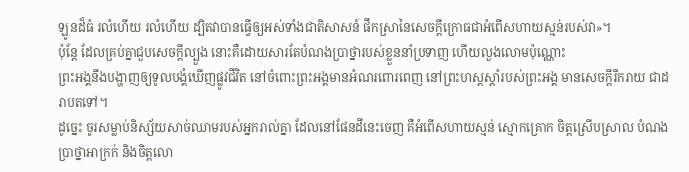ឡូនដ៏ធំ រលំហើយ រលំហើយ ដ្បិតវាបានធ្វើឲ្យអស់ទាំងជាតិសាសន៍ ផឹកស្រានៃសេចក្ដីក្រោធជាអំពើសហាយស្មន់របស់វា»។
ប៉ុន្ដែ ដែលគ្រប់គ្នាជួបសេចក្ដីល្បួង នោះគឺដោយសារតែបំណងប្រាថ្នារបស់ខ្លួននាំប្រទាញ ហើយលួងលោមប៉ុណ្ណោះ
ព្រះអង្គនឹងបង្ហាញឲ្យទូលបង្គំឃើញផ្លូវជីវិត នៅចំពោះព្រះអង្គមានអំណរពោរពេញ នៅព្រះហស្តស្តាំរបស់ព្រះអង្គ មានសេចក្ដីរីករាយ ជាដរាបតទៅ។
ដូច្នេះ ចូរសម្លាប់និស្ស័យសាច់ឈាមរបស់អ្នករាល់គ្នា ដែលនៅផែនដីនេះចេញ គឺអំពើសហាយស្មន់ ស្មោកគ្រោក ចិត្តស្រើបស្រាល បំណងប្រាថ្នាអាក្រក់ និងចិត្តលោ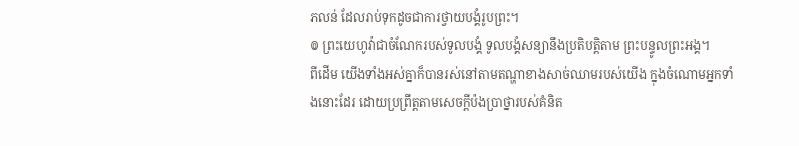ភលន់ ដែលរាប់ទុកដូចជាការថ្វាយបង្គំរូបព្រះ។
៙ ព្រះយេហូវ៉ាជាចំណែករបស់ទូលបង្គំ ទូលបង្គំសន្យានឹងប្រតិបត្តិតាម ព្រះបន្ទូលព្រះអង្គ។
ពីដើម យើងទាំងអស់គ្នាក៏បានរស់នៅតាមតណ្ហាខាងសាច់ឈាមរបស់យើង ក្នុងចំណោមអ្នកទាំងនោះដែរ ដោយប្រព្រឹត្តតាមសេចក្តីប៉ងប្រាថ្នារបស់គំនិត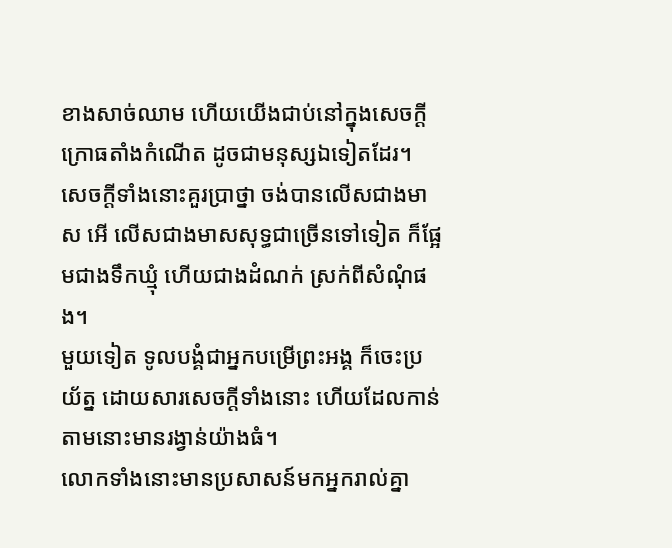ខាងសាច់ឈាម ហើយយើងជាប់នៅក្នុងសេចក្ដីក្រោធតាំងកំណើត ដូចជាមនុស្សឯទៀតដែរ។
សេចក្ដីទាំងនោះគួរប្រាថ្នា ចង់បានលើសជាងមាស អើ លើសជាងមាសសុទ្ធជាច្រើនទៅទៀត ក៏ផ្អែមជាងទឹកឃ្មុំ ហើយជាងដំណក់ ស្រក់ពីសំណុំផង។
មួយទៀត ទូលបង្គំជាអ្នកបម្រើព្រះអង្គ ក៏ចេះប្រយ័ត្ន ដោយសារសេចក្ដីទាំងនោះ ហើយដែលកាន់តាមនោះមានរង្វាន់យ៉ាងធំ។
លោកទាំងនោះមានប្រសាសន៍មកអ្នករាល់គ្នា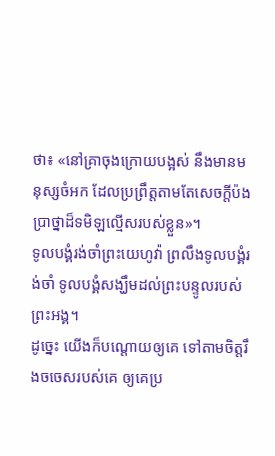ថា៖ «នៅគ្រាចុងក្រោយបង្អស់ នឹងមានមនុស្សចំអក ដែលប្រព្រឹត្តតាមតែសេចក្ដីប៉ងប្រាថ្នាដ៏ទមិឡល្មើសរបស់ខ្លួន»។
ទូលបង្គំរង់ចាំព្រះយេហូវ៉ា ព្រលឹងទូលបង្គំរង់ចាំ ទូលបង្គំសង្ឃឹមដល់ព្រះបន្ទូលរបស់ព្រះអង្គ។
ដូច្នេះ យើងក៏បណ្ដោយឲ្យគេ ទៅតាមចិត្តរឹងចចេសរបស់គេ ឲ្យគេប្រ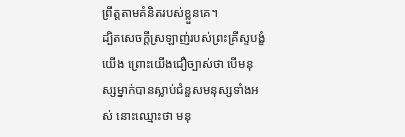ព្រឹត្តតាមគំនិតរបស់ខ្លួនគេ។
ដ្បិតសេចក្តីស្រឡាញ់របស់ព្រះគ្រីស្ទបង្ខំយើង ព្រោះយើងជឿច្បាស់ថា បើមនុស្សម្នាក់បានស្លាប់ជំនួសមនុស្សទាំងអស់ នោះឈ្មោះថា មនុ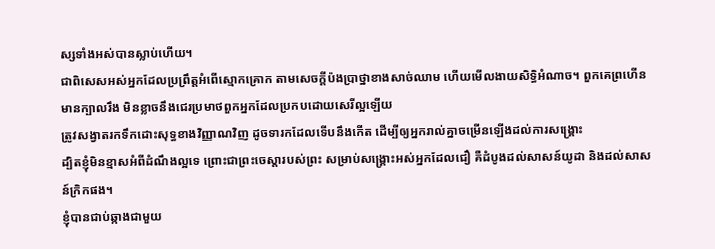ស្សទាំងអស់បានស្លាប់ហើយ។
ជាពិសេសអស់អ្នកដែលប្រព្រឹត្តអំពើស្មោកគ្រោក តាមសេចក្ដីប៉ងប្រាថ្នាខាងសាច់ឈាម ហើយមើលងាយសិទ្ធិអំណាច។ ពួកគេព្រហើន មានក្បាលរឹង មិនខ្លាចនឹងជេរប្រមាថពួកអ្នកដែលប្រកបដោយសេរីល្អឡើយ
ត្រូវសង្វាតរកទឹកដោះសុទ្ធខាងវិញ្ញាណវិញ ដូចទារកដែលទើបនឹងកើត ដើម្បីឲ្យអ្នករាល់គ្នាចម្រើនឡើងដល់ការសង្គ្រោះ
ដ្បិតខ្ញុំមិនខ្មាសអំពីដំណឹងល្អទេ ព្រោះជាព្រះចេស្តារបស់ព្រះ សម្រាប់សង្គ្រោះអស់អ្នកដែលជឿ គឺដំបូងដល់សាសន៍យូដា និងដល់សាសន៍ក្រិកផង។
ខ្ញុំបានជាប់ឆ្កាងជាមួយ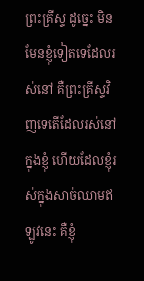ព្រះគ្រីស្ទ ដូច្នេះ មិនមែនខ្ញុំទៀតទេដែលរស់នៅ គឺព្រះគ្រីស្ទវិញទេតើដែលរស់នៅក្នុងខ្ញុំ ហើយដែលខ្ញុំរស់ក្នុងសាច់ឈាមឥឡូវនេះ គឺខ្ញុំ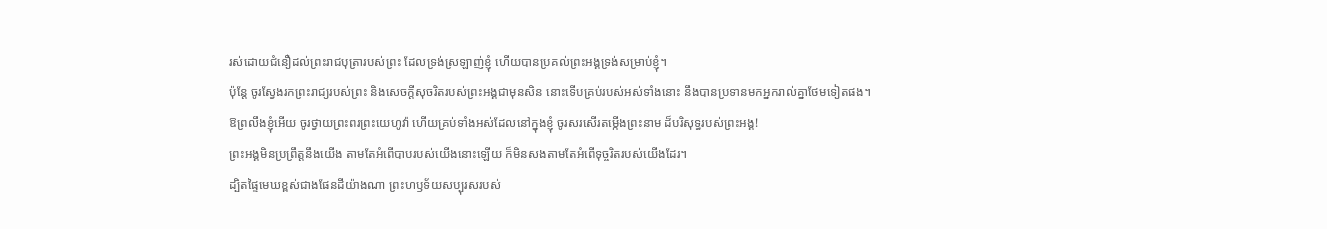រស់ដោយជំនឿដល់ព្រះរាជបុត្រារបស់ព្រះ ដែលទ្រង់ស្រឡាញ់ខ្ញុំ ហើយបានប្រគល់ព្រះអង្គទ្រង់សម្រាប់ខ្ញុំ។
ប៉ុន្តែ ចូរស្វែងរកព្រះរាជ្យរបស់ព្រះ និងសេចក្តីសុចរិតរបស់ព្រះអង្គជាមុនសិន នោះទើបគ្រប់របស់អស់ទាំងនោះ នឹងបានប្រទានមកអ្នករាល់គ្នាថែមទៀតផង។
ឱព្រលឹងខ្ញុំអើយ ចូរថ្វាយព្រះពរព្រះយេហូវ៉ា ហើយគ្រប់ទាំងអស់ដែលនៅក្នុងខ្ញុំ ចូរសរសើរតម្កើងព្រះនាម ដ៏បរិសុទ្ធរបស់ព្រះអង្គ!
ព្រះអង្គមិនប្រព្រឹត្តនឹងយើង តាមតែអំពើបាបរបស់យើងនោះឡើយ ក៏មិនសងតាមតែអំពើទុច្ចរិតរបស់យើងដែរ។
ដ្បិតផ្ទៃមេឃខ្ពស់ជាងផែនដីយ៉ាងណា ព្រះហឫទ័យសប្បុរសរបស់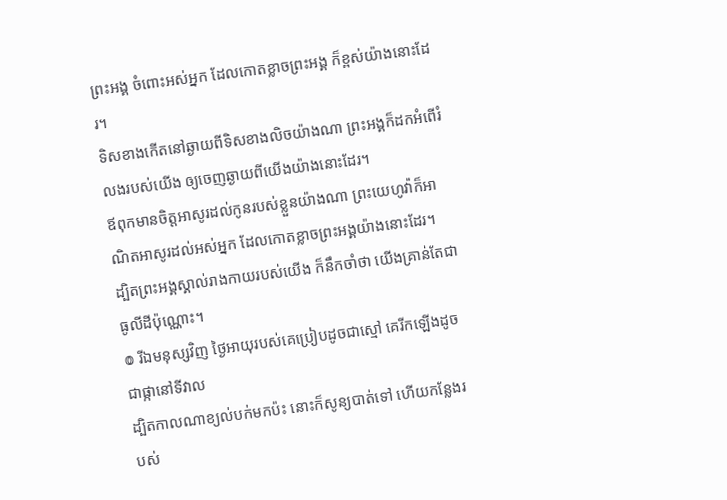ព្រះអង្គ ចំពោះអស់អ្នក ដែលកោតខ្លាចព្រះអង្គ ក៏ខ្ពស់យ៉ាងនោះដែរ។
ទិសខាងកើតនៅឆ្ងាយពីទិសខាងលិចយ៉ាងណា ព្រះអង្គក៏ដកអំពើរំលងរបស់យើង ឲ្យចេញឆ្ងាយពីយើងយ៉ាងនោះដែរ។
ឪពុកមានចិត្តអាសូរដល់កូនរបស់ខ្លួនយ៉ាងណា ព្រះយេហូវ៉ាក៏អាណិតអាសូរដល់អស់អ្នក ដែលកោតខ្លាចព្រះអង្គយ៉ាងនោះដែរ។
ដ្បិតព្រះអង្គស្គាល់រាងកាយរបស់យើង ក៏នឹកចាំថា យើងគ្រាន់តែជាធូលីដីប៉ុណ្ណោះ។
៙ រីឯមនុស្សវិញ ថ្ងៃអាយុរបស់គេប្រៀបដូចជាស្មៅ គេរីកឡើងដូចជាផ្កានៅទីវាល
ដ្បិតកាលណាខ្យល់បក់មកប៉ះ នោះក៏សូន្យបាត់ទៅ ហើយកន្លែងរបស់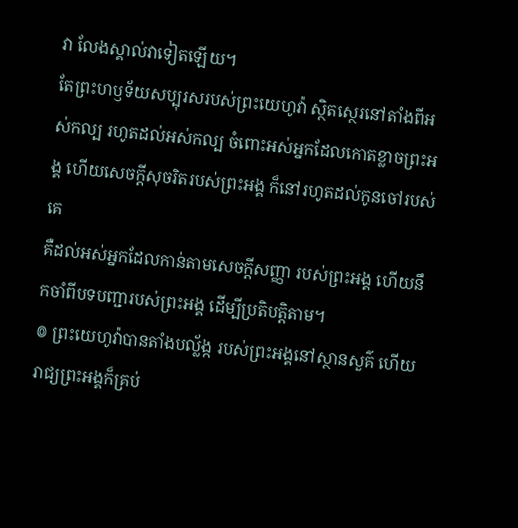វា លែងស្គាល់វាទៀតឡើយ។
តែព្រះហឫទ័យសប្បុរសរបស់ព្រះយេហូវ៉ា ស្ថិតស្ថេរនៅតាំងពីអស់កល្ប រហូតដល់អស់កល្ប ចំពោះអស់អ្នកដែលកោតខ្លាចព្រះអង្គ ហើយសេចក្ដីសុចរិតរបស់ព្រះអង្គ ក៏នៅរហូតដល់កូនចៅរបស់គេ
គឺដល់អស់អ្នកដែលកាន់តាមសេចក្ដីសញ្ញា របស់ព្រះអង្គ ហើយនឹកចាំពីបទបញ្ជារបស់ព្រះអង្គ ដើម្បីប្រតិបត្តិតាម។
៙ ព្រះយេហូវ៉ាបានតាំងបល្ល័ង្ក របស់ព្រះអង្គនៅស្ថានសួគ៌ ហើយរាជ្យព្រះអង្គក៏គ្រប់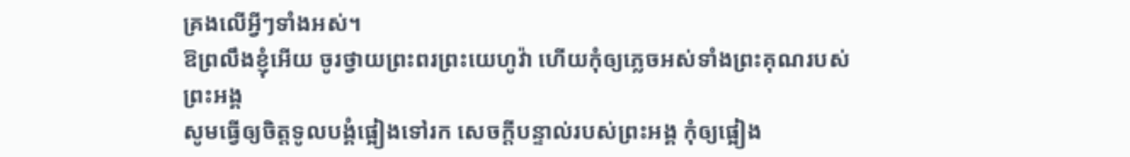គ្រងលើអ្វីៗទាំងអស់។
ឱព្រលឹងខ្ញុំអើយ ចូរថ្វាយព្រះពរព្រះយេហូវ៉ា ហើយកុំឲ្យភ្លេចអស់ទាំងព្រះគុណរបស់ព្រះអង្គ
សូមធ្វើឲ្យចិត្តទូលបង្គំផ្អៀងទៅរក សេចក្ដីបន្ទាល់របស់ព្រះអង្គ កុំឲ្យផ្អៀង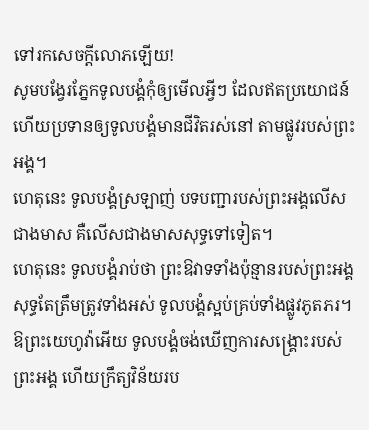ទៅរកសេចក្ដីលោភឡើយ!
សូមបង្វែរភ្នែកទូលបង្គំកុំឲ្យមើលអ្វីៗ ដែលឥតប្រយោជន៍ ហើយប្រទានឲ្យទូលបង្គំមានជីវិតរស់នៅ តាមផ្លូវរបស់ព្រះអង្គ។
ហេតុនេះ ទូលបង្គំស្រឡាញ់ បទបញ្ជារបស់ព្រះអង្គលើសជាងមាស គឺលើសជាងមាសសុទ្ធទៅទៀត។
ហេតុនេះ ទូលបង្គំរាប់ថា ព្រះឱវាទទាំងប៉ុន្មានរបស់ព្រះអង្គ សុទ្ធតែត្រឹមត្រូវទាំងអស់ ទូលបង្គំស្អប់គ្រប់ទាំងផ្លូវភូតភរ។
ឱព្រះយេហូវ៉ាអើយ ទូលបង្គំចង់ឃើញការសង្គ្រោះរបស់ព្រះអង្គ ហើយក្រឹត្យវិន័យរប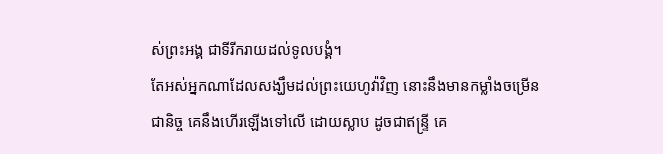ស់ព្រះអង្គ ជាទីរីករាយដល់ទូលបង្គំ។
តែអស់អ្នកណាដែលសង្ឃឹមដល់ព្រះយេហូវ៉ាវិញ នោះនឹងមានកម្លាំងចម្រើនជានិច្ច គេនឹងហើរឡើងទៅលើ ដោយស្លាប ដូចជាឥន្ទ្រី គេ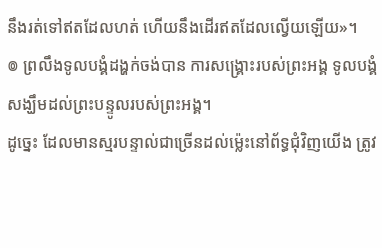នឹងរត់ទៅឥតដែលហត់ ហើយនឹងដើរឥតដែលល្វើយឡើយ»។
៙ ព្រលឹងទូលបង្គំដង្ហក់ចង់បាន ការសង្គ្រោះរបស់ព្រះអង្គ ទូលបង្គំសង្ឃឹមដល់ព្រះបន្ទូលរបស់ព្រះអង្គ។
ដូច្នេះ ដែលមានស្មរបន្ទាល់ជាច្រើនដល់ម៉្លេះនៅព័ទ្ធជុំវិញយើង ត្រូវ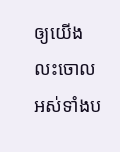ឲ្យយើងលះចោលអស់ទាំងប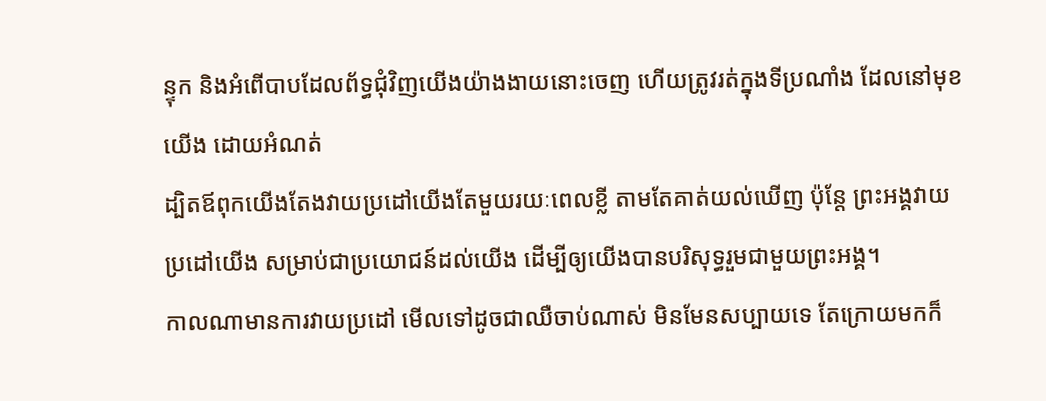ន្ទុក និងអំពើបាបដែលព័ទ្ធជុំវិញយើងយ៉ាងងាយនោះចេញ ហើយត្រូវរត់ក្នុងទីប្រណាំង ដែលនៅមុខយើង ដោយអំណត់
ដ្បិតឪពុកយើងតែងវាយប្រដៅយើងតែមួយរយៈពេលខ្លី តាមតែគាត់យល់ឃើញ ប៉ុន្តែ ព្រះអង្គវាយប្រដៅយើង សម្រាប់ជាប្រយោជន៍ដល់យើង ដើម្បីឲ្យយើងបានបរិសុទ្ធរួមជាមួយព្រះអង្គ។
កាលណាមានការវាយប្រដៅ មើលទៅដូចជាឈឺចាប់ណាស់ មិនមែនសប្បាយទេ តែក្រោយមកក៏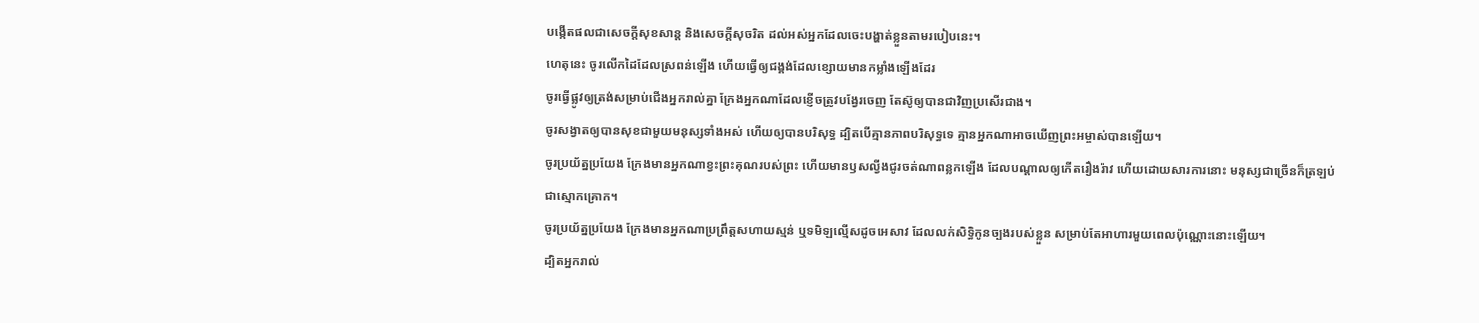បង្កើតផលជាសេចក្ដីសុខសាន្ត និងសេចក្ដីសុចរិត ដល់អស់អ្នកដែលចេះបង្ហាត់ខ្លួនតាមរបៀបនេះ។
ហេតុនេះ ចូរលើកដៃដែលស្រពន់ឡើង ហើយធ្វើឲ្យជង្គង់ដែលខ្សោយមានកម្លាំងឡើងដែរ
ចូរធ្វើផ្លូវឲ្យត្រង់សម្រាប់ជើងអ្នករាល់គ្នា ក្រែងអ្នកណាដែលខ្ញើចត្រូវបង្វែរចេញ តែស៊ូឲ្យបានជាវិញប្រសើរជាង។
ចូរសង្វាតឲ្យបានសុខជាមួយមនុស្សទាំងអស់ ហើយឲ្យបានបរិសុទ្ធ ដ្បិតបើគ្មានភាពបរិសុទ្ធទេ គ្មានអ្នកណាអាចឃើញព្រះអម្ចាស់បានឡើយ។
ចូរប្រយ័ត្នប្រយែង ក្រែងមានអ្នកណាខ្វះព្រះគុណរបស់ព្រះ ហើយមានឫសល្វីងជូរចត់ណាពន្លកឡើង ដែលបណ្ដាលឲ្យកើតរឿងរ៉ាវ ហើយដោយសារការនោះ មនុស្សជាច្រើនក៏ត្រឡប់ជាស្មោកគ្រោក។
ចូរប្រយ័ត្នប្រយែង ក្រែងមានអ្នកណាប្រព្រឹត្តសហាយស្មន់ ឬទមិឡល្មើសដូចអេសាវ ដែលលក់សិទ្ធិកូនច្បងរបស់ខ្លួន សម្រាប់តែអាហារមួយពេលប៉ុណ្ណោះនោះឡើយ។
ដ្បិតអ្នករាល់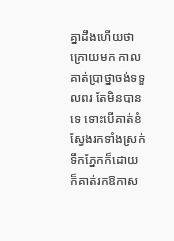គ្នាដឹងហើយថា ក្រោយមក កាលគាត់ប្រាថ្នាចង់ទទួលពរ តែមិនបានទេ ទោះបើគាត់ខំស្វែងរកទាំងស្រក់ទឹកភ្នែកក៏ដោយ ក៏គាត់រកឱកាស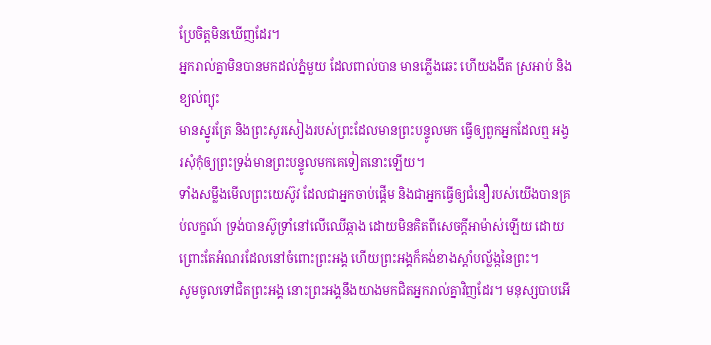ប្រែចិត្តមិនឃើញដែរ។
អ្នករាល់គ្នាមិនបានមកដល់ភ្នំមួយ ដែលពាល់បាន មានភ្លើងឆេះ ហើយងងឹត ស្រអាប់ និងខ្យល់ព្យុះ
មានស្នូរត្រែ និងព្រះសូរសៀងរបស់ព្រះដែលមានព្រះបន្ទូលមក ធ្វើឲ្យពួកអ្នកដែលឮ អង្វរសុំកុំឲ្យព្រះទ្រង់មានព្រះបន្ទូលមកគេទៀតនោះឡើយ។
ទាំងសម្លឹងមើលព្រះយេស៊ូវ ដែលជាអ្នកចាប់ផ្តើម និងជាអ្នកធ្វើឲ្យជំនឿរបស់យើងបានគ្រប់លក្ខណ៍ ទ្រង់បានស៊ូទ្រាំនៅលើឈើឆ្កាង ដោយមិនគិតពីសេចក្ដីអាម៉ាស់ឡើយ ដោយព្រោះតែអំណរដែលនៅចំពោះព្រះអង្គ ហើយព្រះអង្គក៏គង់ខាងស្តាំបល្ល័ង្កនៃព្រះ។
សូមចូលទៅជិតព្រះអង្គ នោះព្រះអង្គនឹងយាងមកជិតអ្នករាល់គ្នាវិញដែរ។ មនុស្សបាបអើ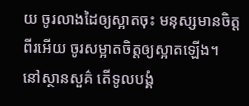យ ចូរលាងដៃឲ្យស្អាតចុះ មនុស្សមានចិត្តពីរអើយ ចូរសម្អាតចិត្តឲ្យស្អាតឡើង។
នៅស្ថានសួគ៌ តើទូលបង្គំ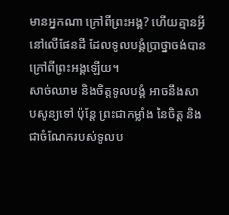មានអ្នកណា ក្រៅពីព្រះអង្គ? ហើយគ្មានអ្វីនៅលើផែនដី ដែលទូលបង្គំប្រាថ្នាចង់បាន ក្រៅពីព្រះអង្គឡើយ។
សាច់ឈាម និងចិត្តទូលបង្គំ អាចនឹងសាបសូន្យទៅ ប៉ុន្តែ ព្រះជាកម្លាំង នៃចិត្ត និងជាចំណែករបស់ទូលប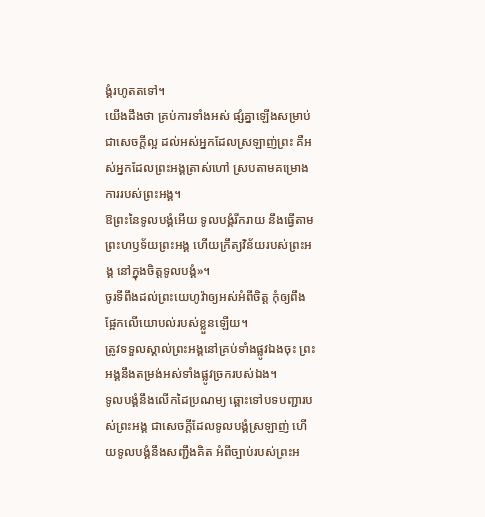ង្គំរហូតតទៅ។
យើងដឹងថា គ្រប់ការទាំងអស់ ផ្សំគ្នាឡើងសម្រាប់ជាសេចក្តីល្អ ដល់អស់អ្នកដែលស្រឡាញ់ព្រះ គឺអស់អ្នកដែលព្រះអង្គត្រាស់ហៅ ស្របតាមគម្រោងការរបស់ព្រះអង្គ។
ឱព្រះនៃទូលបង្គំអើយ ទូលបង្គំរីករាយ នឹងធ្វើតាមព្រះហឫទ័យព្រះអង្គ ហើយក្រឹត្យវិន័យរបស់ព្រះអង្គ នៅក្នុងចិត្តទូលបង្គំ»។
ចូរទីពឹងដល់ព្រះយេហូវ៉ាឲ្យអស់អំពីចិត្ត កុំឲ្យពឹងផ្អែកលើយោបល់របស់ខ្លួនឡើយ។
ត្រូវទទួលស្គាល់ព្រះអង្គនៅគ្រប់ទាំងផ្លូវឯងចុះ ព្រះអង្គនឹងតម្រង់អស់ទាំងផ្លូវច្រករបស់ឯង។
ទូលបង្គំនឹងលើកដៃប្រណម្យ ឆ្ពោះទៅបទបញ្ជារបស់ព្រះអង្គ ជាសេចក្ដីដែលទូលបង្គំស្រឡាញ់ ហើយទូលបង្គំនឹងសញ្ជឹងគិត អំពីច្បាប់របស់ព្រះអ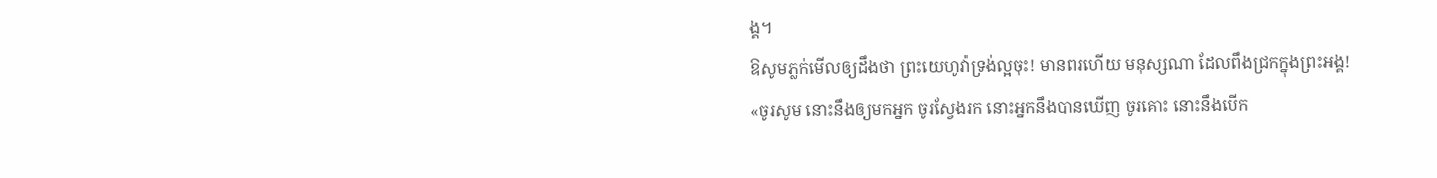ង្គ។
ឱសូមភ្លក់មើលឲ្យដឹងថា ព្រះយេហូវ៉ាទ្រង់ល្អចុះ! មានពរហើយ មនុស្សណា ដែលពឹងជ្រកក្នុងព្រះអង្គ!
«ចូរសូម នោះនឹងឲ្យមកអ្នក ចូរស្វែងរក នោះអ្នកនឹងបានឃើញ ចូរគោះ នោះនឹងបើក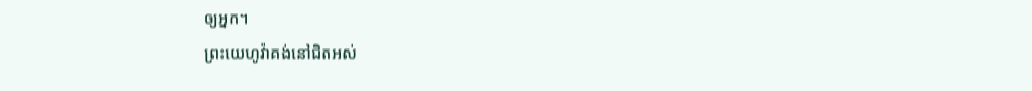ឲ្យអ្នក។
ព្រះយេហូវ៉ាគង់នៅជិតអស់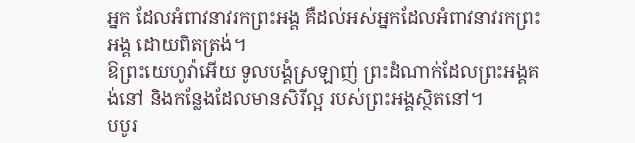អ្នក ដែលអំពាវនាវរកព្រះអង្គ គឺដល់អស់អ្នកដែលអំពាវនាវរកព្រះអង្គ ដោយពិតត្រង់។
ឱព្រះយេហូវ៉ាអើយ ទូលបង្គំស្រឡាញ់ ព្រះដំណាក់ដែលព្រះអង្គគង់នៅ និងកន្លែងដែលមានសិរីល្អ របស់ព្រះអង្គស្ថិតនៅ។
បបូរ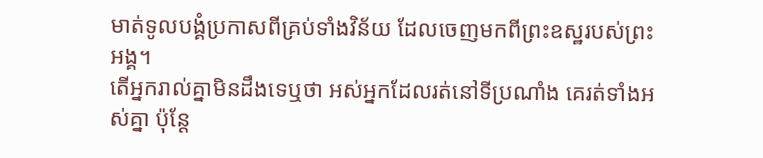មាត់ទូលបង្គំប្រកាសពីគ្រប់ទាំងវិន័យ ដែលចេញមកពីព្រះឧស្ឋរបស់ព្រះអង្គ។
តើអ្នករាល់គ្នាមិនដឹងទេឬថា អស់អ្នកដែលរត់នៅទីប្រណាំង គេរត់ទាំងអស់គ្នា ប៉ុន្តែ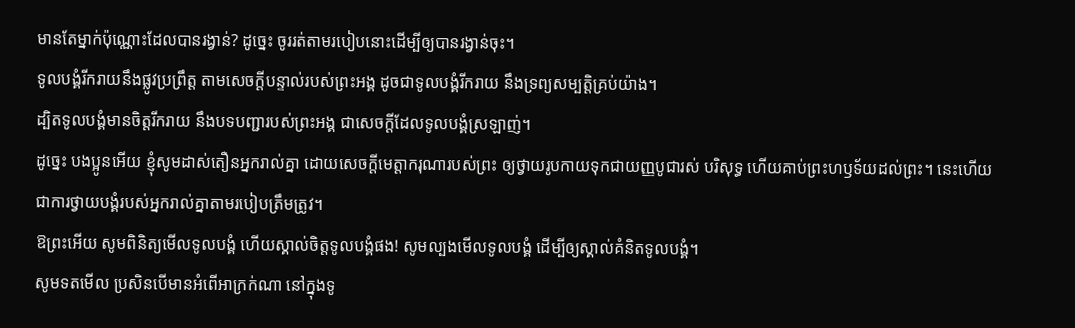មានតែម្នាក់ប៉ុណ្ណោះដែលបានរង្វាន់? ដូច្នេះ ចូររត់តាមរបៀបនោះដើម្បីឲ្យបានរង្វាន់ចុះ។
ទូលបង្គំរីករាយនឹងផ្លូវប្រព្រឹត្ត តាមសេចក្ដីបន្ទាល់របស់ព្រះអង្គ ដូចជាទូលបង្គំរីករាយ នឹងទ្រព្យសម្បត្តិគ្រប់យ៉ាង។
ដ្បិតទូលបង្គំមានចិត្តរីករាយ នឹងបទបញ្ជារបស់ព្រះអង្គ ជាសេចក្ដីដែលទូលបង្គំស្រឡាញ់។
ដូច្នេះ បងប្អូនអើយ ខ្ញុំសូមដាស់តឿនអ្នករាល់គ្នា ដោយសេចក្តីមេត្តាករុណារបស់ព្រះ ឲ្យថ្វាយរូបកាយទុកជាយញ្ញបូជារស់ បរិសុទ្ធ ហើយគាប់ព្រះហឫទ័យដល់ព្រះ។ នេះហើយជាការថ្វាយបង្គំរបស់អ្នករាល់គ្នាតាមរបៀបត្រឹមត្រូវ។
ឱព្រះអើយ សូមពិនិត្យមើលទូលបង្គំ ហើយស្គាល់ចិត្តទូលបង្គំផង! សូមល្បងមើលទូលបង្គំ ដើម្បីឲ្យស្គាល់គំនិតទូលបង្គំ។
សូមទតមើល ប្រសិនបើមានអំពើអាក្រក់ណា នៅក្នុងទូ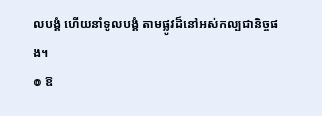លបង្គំ ហើយនាំទូលបង្គំ តាមផ្លូវដ៏នៅអស់កល្បជានិច្ចផង។
៙ ឱ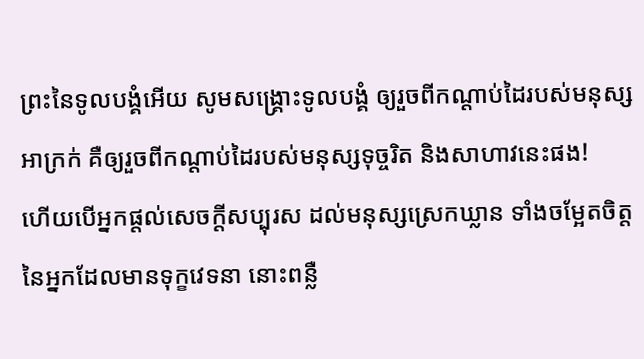ព្រះនៃទូលបង្គំអើយ សូមសង្គ្រោះទូលបង្គំ ឲ្យរួចពីកណ្ដាប់ដៃរបស់មនុស្សអាក្រក់ គឺឲ្យរួចពីកណ្ដាប់ដៃរបស់មនុស្សទុច្ចរិត និងសាហាវនេះផង!
ហើយបើអ្នកផ្តល់សេចក្ដីសប្បុរស ដល់មនុស្សស្រេកឃ្លាន ទាំងចម្អែតចិត្តនៃអ្នកដែលមានទុក្ខវេទនា នោះពន្លឺ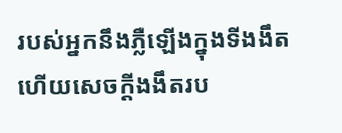របស់អ្នកនឹងភ្លឺឡើងក្នុងទីងងឹត ហើយសេចក្ដីងងឹតរប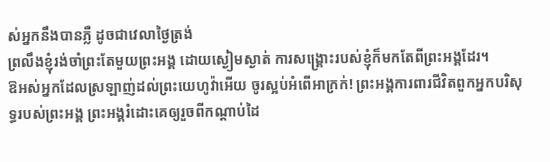ស់អ្នកនឹងបានភ្លឺ ដូចជាវេលាថ្ងៃត្រង់
ព្រលឹងខ្ញុំរង់ចាំព្រះតែមួយព្រះអង្គ ដោយស្ងៀមស្ងាត់ ការសង្គ្រោះរបស់ខ្ញុំក៏មកតែពីព្រះអង្គដែរ។
ឱអស់អ្នកដែលស្រឡាញ់ដល់ព្រះយេហូវ៉ាអើយ ចូរស្អប់អំពើអាក្រក់! ព្រះអង្គការពារជីវិតពួកអ្នកបរិសុទ្ធរបស់ព្រះអង្គ ព្រះអង្គរំដោះគេឲ្យរួចពីកណ្ដាប់ដៃ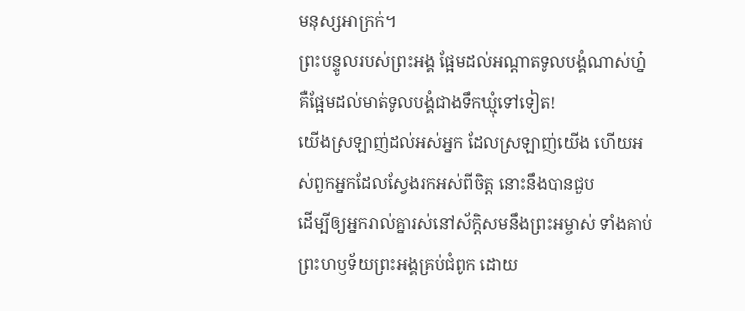មនុស្សអាក្រក់។
ព្រះបន្ទូលរបស់ព្រះអង្គ ផ្អែមដល់អណ្ដាតទូលបង្គំណាស់ហ្ន៎ គឺផ្អែមដល់មាត់ទូលបង្គំជាងទឹកឃ្មុំទៅទៀត!
យើងស្រឡាញ់ដល់អស់អ្នក ដែលស្រឡាញ់យើង ហើយអស់ពួកអ្នកដែលស្វែងរកអស់ពីចិត្ត នោះនឹងបានជួប
ដើម្បីឲ្យអ្នករាល់គ្នារស់នៅស័ក្ដិសមនឹងព្រះអម្ចាស់ ទាំងគាប់ព្រះហឫទ័យព្រះអង្គគ្រប់ជំពូក ដោយ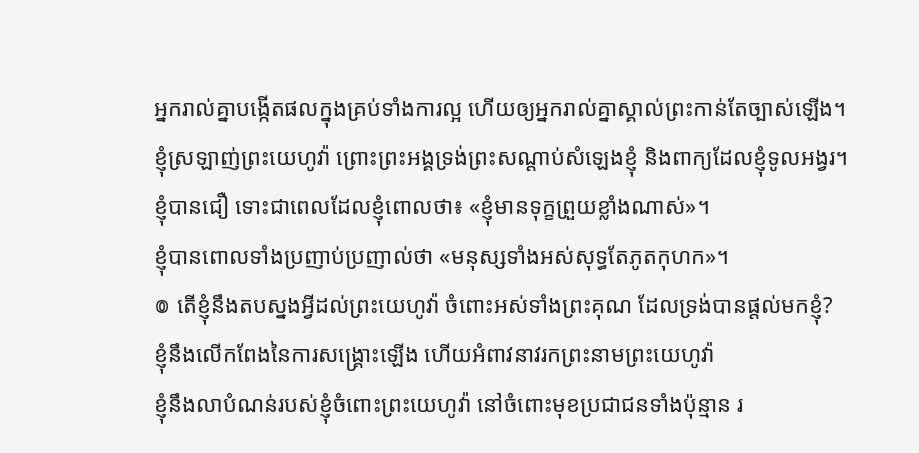អ្នករាល់គ្នាបង្កើតផលក្នុងគ្រប់ទាំងការល្អ ហើយឲ្យអ្នករាល់គ្នាស្គាល់ព្រះកាន់តែច្បាស់ឡើង។
ខ្ញុំស្រឡាញ់ព្រះយេហូវ៉ា ព្រោះព្រះអង្គទ្រង់ព្រះសណ្ដាប់សំឡេងខ្ញុំ និងពាក្យដែលខ្ញុំទូលអង្វរ។
ខ្ញុំបានជឿ ទោះជាពេលដែលខ្ញុំពោលថា៖ «ខ្ញុំមានទុក្ខព្រួយខ្លាំងណាស់»។
ខ្ញុំបានពោលទាំងប្រញាប់ប្រញាល់ថា «មនុស្សទាំងអស់សុទ្ធតែភូតកុហក»។
៙ តើខ្ញុំនឹងតបស្នងអ្វីដល់ព្រះយេហូវ៉ា ចំពោះអស់ទាំងព្រះគុណ ដែលទ្រង់បានផ្តល់មកខ្ញុំ?
ខ្ញុំនឹងលើកពែងនៃការសង្គ្រោះឡើង ហើយអំពាវនាវរកព្រះនាមព្រះយេហូវ៉ា
ខ្ញុំនឹងលាបំណន់របស់ខ្ញុំចំពោះព្រះយេហូវ៉ា នៅចំពោះមុខប្រជាជនទាំងប៉ុន្មាន រ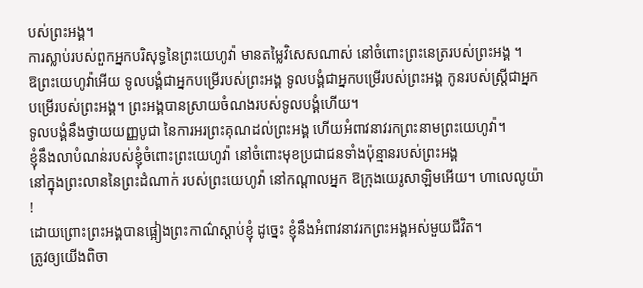បស់ព្រះអង្គ។
ការស្លាប់របស់ពួកអ្នកបរិសុទ្ធនៃព្រះយេហូវ៉ា មានតម្លៃវិសេសណាស់ នៅចំពោះព្រះនេត្ររបស់ព្រះអង្គ ។
ឱព្រះយេហូវ៉ាអើយ ទូលបង្គំជាអ្នកបម្រើរបស់ព្រះអង្គ ទូលបង្គំជាអ្នកបម្រើរបស់ព្រះអង្គ កូនរបស់ស្ត្រីជាអ្នកបម្រើរបស់ព្រះអង្គ។ ព្រះអង្គបានស្រាយចំណងរបស់ទូលបង្គំហើយ។
ទូលបង្គំនឹងថ្វាយយញ្ញបូជា នៃការអរព្រះគុណដល់ព្រះអង្គ ហើយអំពាវនាវរកព្រះនាមព្រះយេហូវ៉ា។
ខ្ញុំនឹងលាបំណន់របស់ខ្ញុំចំពោះព្រះយេហូវ៉ា នៅចំពោះមុខប្រជាជនទាំងប៉ុន្មានរបស់ព្រះអង្គ
នៅក្នុងព្រះលាននៃព្រះដំណាក់ របស់ព្រះយេហូវ៉ា នៅកណ្ដាលអ្នក ឱក្រុងយេរូសាឡិមអើយ។ ហាលេលូយ៉ា !
ដោយព្រោះព្រះអង្គបានផ្អៀងព្រះកាណ៌ស្តាប់ខ្ញុំ ដូច្នេះ ខ្ញុំនឹងអំពាវនាវរកព្រះអង្គអស់មួយជីវិត។
ត្រូវឲ្យយើងពិចា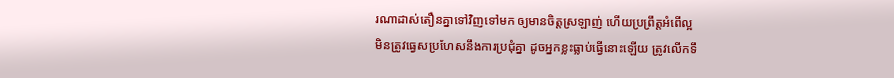រណាដាស់តឿនគ្នាទៅវិញទៅមក ឲ្យមានចិត្តស្រឡាញ់ ហើយប្រព្រឹត្តអំពើល្អ
មិនត្រូវធ្វេសប្រហែសនឹងការប្រជុំគ្នា ដូចអ្នកខ្លះធ្លាប់ធ្វើនោះឡើយ ត្រូវលើកទឹ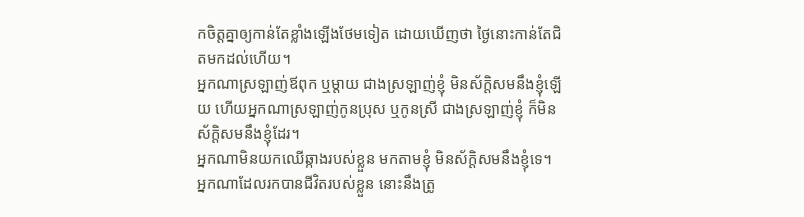កចិត្តគ្នាឲ្យកាន់តែខ្លាំងឡើងថែមទៀត ដោយឃើញថា ថ្ងៃនោះកាន់តែជិតមកដល់ហើយ។
អ្នកណាស្រឡាញ់ឪពុក ឬម្តាយ ជាងស្រឡាញ់ខ្ញុំ មិនស័ក្តិសមនឹងខ្ញុំឡើយ ហើយអ្នកណាស្រឡាញ់កូនប្រុស ឬកូនស្រី ជាងស្រឡាញ់ខ្ញុំ ក៏មិនស័ក្ដិសមនឹងខ្ញុំដែរ។
អ្នកណាមិនយកឈើឆ្កាងរបស់ខ្លួន មកតាមខ្ញុំ មិនស័ក្ដិសមនឹងខ្ញុំទេ។
អ្នកណាដែលរកបានជីវិតរបស់ខ្លួន នោះនឹងត្រូ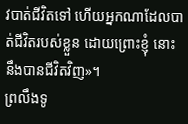វបាត់ជីវិតទៅ ហើយអ្នកណាដែលបាត់ជីវិតរបស់ខ្លួន ដោយព្រោះខ្ញុំ នោះនឹងបានជីវិតវិញ»។
ព្រលឹងទូ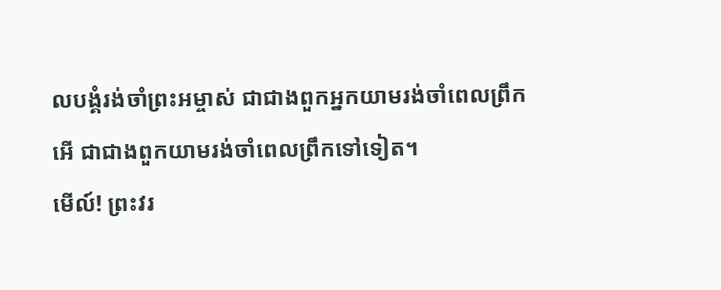លបង្គំរង់ចាំព្រះអម្ចាស់ ជាជាងពួកអ្នកយាមរង់ចាំពេលព្រឹក អើ ជាជាងពួកយាមរង់ចាំពេលព្រឹកទៅទៀត។
មើល៍! ព្រះវរ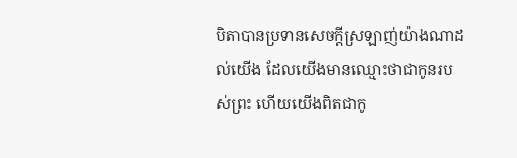បិតាបានប្រទានសេចក្ដីស្រឡាញ់យ៉ាងណាដល់យើង ដែលយើងមានឈ្មោះថាជាកូនរបស់ព្រះ ហើយយើងពិតជាកូ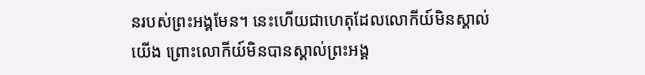នរបស់ព្រះអង្គមែន។ នេះហើយជាហេតុដែលលោកីយ៍មិនស្គាល់យើង ព្រោះលោកីយ៍មិនបានស្គាល់ព្រះអង្គ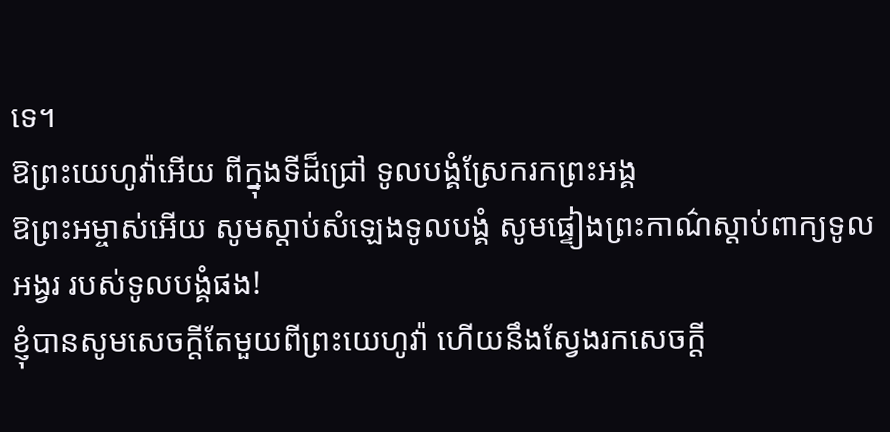ទេ។
ឱព្រះយេហូវ៉ាអើយ ពីក្នុងទីដ៏ជ្រៅ ទូលបង្គំស្រែករកព្រះអង្គ
ឱព្រះអម្ចាស់អើយ សូមស្តាប់សំឡេងទូលបង្គំ សូមផ្ទៀងព្រះកាណ៌ស្តាប់ពាក្យទូលអង្វរ របស់ទូលបង្គំផង!
ខ្ញុំបានសូមសេចក្ដីតែមួយពីព្រះយេហូវ៉ា ហើយនឹងស្វែងរកសេចក្ដី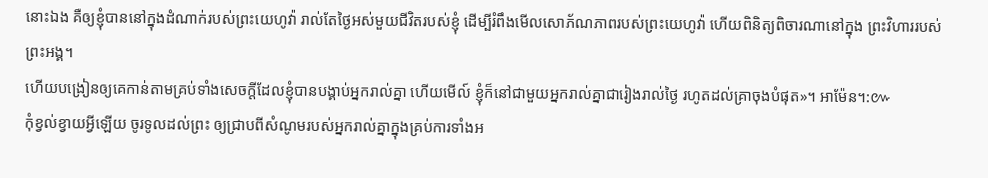នោះឯង គឺឲ្យខ្ញុំបាននៅក្នុងដំណាក់របស់ព្រះយេហូវ៉ា រាល់តែថ្ងៃអស់មួយជីវិតរបស់ខ្ញុំ ដើម្បីរំពឹងមើលសោភ័ណភាពរបស់ព្រះយេហូវ៉ា ហើយពិនិត្យពិចារណានៅក្នុង ព្រះវិហាររបស់ព្រះអង្គ។
ហើយបង្រៀនឲ្យគេកាន់តាមគ្រប់ទាំងសេចក្តីដែលខ្ញុំបានបង្គាប់អ្នករាល់គ្នា ហើយមើល៍ ខ្ញុំក៏នៅជាមួយអ្នករាល់គ្នាជារៀងរាល់ថ្ងៃ រហូតដល់គ្រាចុងបំផុត»។ អាម៉ែន។:៚
កុំខ្វល់ខ្វាយអ្វីឡើយ ចូរទូលដល់ព្រះ ឲ្យជ្រាបពីសំណូមរបស់អ្នករាល់គ្នាក្នុងគ្រប់ការទាំងអ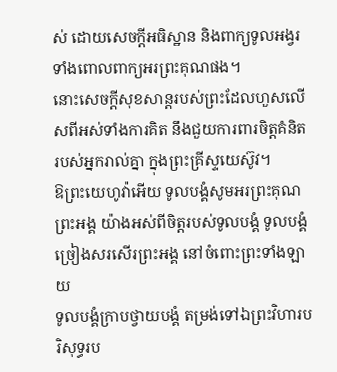ស់ ដោយសេចក្ដីអធិស្ឋាន និងពាក្យទូលអង្វរ ទាំងពោលពាក្យអរព្រះគុណផង។
នោះសេចក្ដីសុខសាន្តរបស់ព្រះដែលហួសលើសពីអស់ទាំងការគិត នឹងជួយការពារចិត្តគំនិតរបស់អ្នករាល់គ្នា ក្នុងព្រះគ្រីស្ទយេស៊ូវ។
ឱព្រះយេហូវ៉ាអើយ ទូលបង្គំសូមអរព្រះគុណព្រះអង្គ យ៉ាងអស់ពីចិត្តរបស់ទូលបង្គំ ទូលបង្គំច្រៀងសរសើរព្រះអង្គ នៅចំពោះព្រះទាំងឡាយ
ទូលបង្គំក្រាបថ្វាយបង្គំ តម្រង់ទៅឯព្រះវិហារបរិសុទ្ធរប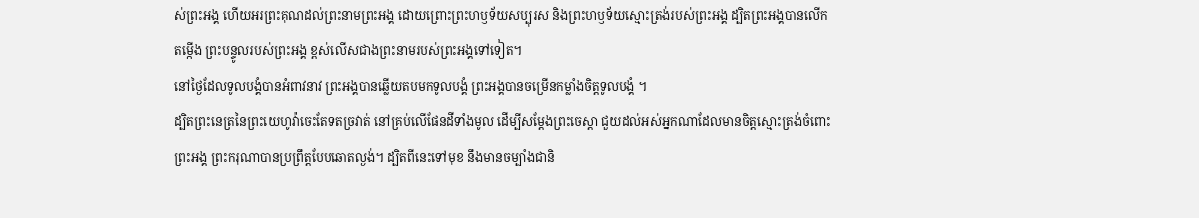ស់ព្រះអង្គ ហើយអរព្រះគុណដល់ព្រះនាមព្រះអង្គ ដោយព្រោះព្រះហឫទ័យសប្បុរស និងព្រះហឫទ័យស្មោះត្រង់របស់ព្រះអង្គ ដ្បិតព្រះអង្គបានលើកតម្កើង ព្រះបន្ទូលរបស់ព្រះអង្គ ខ្ពស់លើសជាងព្រះនាមរបស់ព្រះអង្គទៅទៀត។
នៅថ្ងៃដែលទូលបង្គំបានអំពាវនាវ ព្រះអង្គបានឆ្លើយតបមកទូលបង្គំ ព្រះអង្គបានចម្រើនកម្លាំងចិត្តទូលបង្គំ ។
ដ្បិតព្រះនេត្រនៃព្រះយេហូវ៉ាចេះតែទតច្រវាត់ នៅគ្រប់លើផែនដីទាំងមូល ដើម្បីសម្ដែងព្រះចេស្តា ជួយដល់អស់អ្នកណាដែលមានចិត្តស្មោះត្រង់ចំពោះព្រះអង្គ ព្រះករុណាបានប្រព្រឹត្តបែបឆោតល្ងង់។ ដ្បិតពីនេះទៅមុខ នឹងមានចម្បាំងជានិ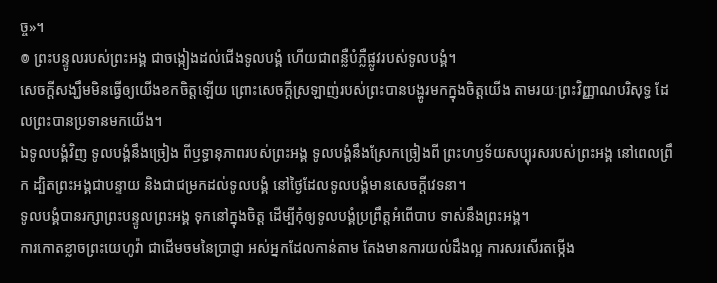ច្ច»។
៙ ព្រះបន្ទូលរបស់ព្រះអង្គ ជាចង្កៀងដល់ជើងទូលបង្គំ ហើយជាពន្លឺបំភ្លឺផ្លូវរបស់ទូលបង្គំ។
សេចក្តីសង្ឃឹមមិនធ្វើឲ្យយើងខកចិត្តឡើយ ព្រោះសេចក្តីស្រឡាញ់របស់ព្រះបានបង្ហូរមកក្នុងចិត្តយើង តាមរយៈព្រះវិញ្ញាណបរិសុទ្ធ ដែលព្រះបានប្រទានមកយើង។
ឯទូលបង្គំវិញ ទូលបង្គំនឹងច្រៀង ពីឫទ្ធានុភាពរបស់ព្រះអង្គ ទូលបង្គំនឹងស្រែកច្រៀងពី ព្រះហឫទ័យសប្បុរសរបស់ព្រះអង្គ នៅពេលព្រឹក ដ្បិតព្រះអង្គជាបន្ទាយ និងជាជម្រកដល់ទូលបង្គំ នៅថ្ងៃដែលទូលបង្គំមានសេចក្ដីវេទនា។
ទូលបង្គំបានរក្សាព្រះបន្ទូលព្រះអង្គ ទុកនៅក្នុងចិត្ត ដើម្បីកុំឲ្យទូលបង្គំប្រព្រឹត្តអំពើបាប ទាស់នឹងព្រះអង្គ។
ការកោតខ្លាចព្រះយេហូវ៉ា ជាដើមចមនៃប្រាជ្ញា អស់អ្នកដែលកាន់តាម តែងមានការយល់ដឹងល្អ ការសរសើរតម្កើង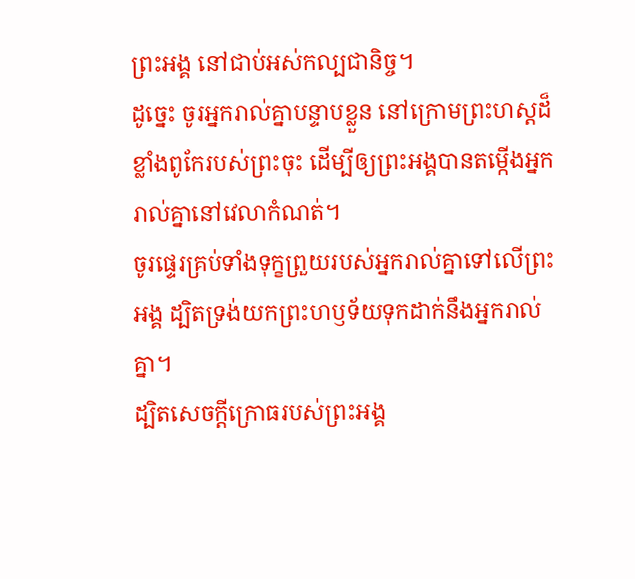ព្រះអង្គ នៅជាប់អស់កល្បជានិច្ច។
ដូច្នេះ ចូរអ្នករាល់គ្នាបន្ទាបខ្លួន នៅក្រោមព្រះហស្តដ៏ខ្លាំងពូកែរបស់ព្រះចុះ ដើម្បីឲ្យព្រះអង្គបានតម្កើងអ្នករាល់គ្នានៅវេលាកំណត់។
ចូរផ្ទេរគ្រប់ទាំងទុក្ខព្រួយរបស់អ្នករាល់គ្នាទៅលើព្រះអង្គ ដ្បិតទ្រង់យកព្រះហឫទ័យទុកដាក់នឹងអ្នករាល់គ្នា។
ដ្បិតសេចក្ដីក្រោធរបស់ព្រះអង្គ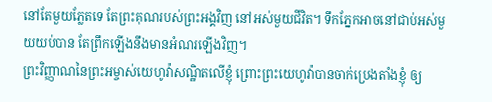នៅតែមួយភ្លែតទេ តែព្រះគុណរបស់ព្រះអង្គវិញ នៅអស់មួយជីវិត។ ទឹកភ្នែកអាចនៅជាប់អស់មួយយប់បាន តែព្រឹកឡើងនឹងមានអំណរឡើងវិញ។
ព្រះវិញ្ញាណនៃព្រះអម្ចាស់យេហូវ៉ាសណ្ឋិតលើខ្ញុំ ព្រោះព្រះយេហូវ៉ាបានចាក់ប្រេងតាំងខ្ញុំ ឲ្យ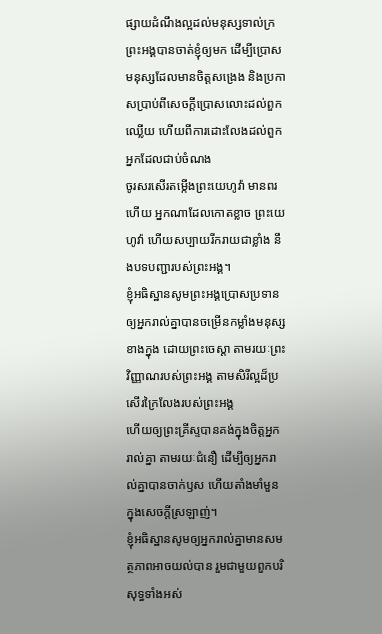ផ្សាយដំណឹងល្អដល់មនុស្សទាល់ក្រ ព្រះអង្គបានចាត់ខ្ញុំឲ្យមក ដើម្បីប្រោសមនុស្សដែលមានចិត្តសង្រេង និងប្រកាសប្រាប់ពីសេចក្ដីប្រោសលោះដល់ពួកឈ្លើយ ហើយពីការដោះលែងដល់ពួកអ្នកដែលជាប់ចំណង
ចូរសរសើរតម្កើងព្រះយេហូវ៉ា មានពរហើយ អ្នកណាដែលកោតខ្លាច ព្រះយេហូវ៉ា ហើយសប្បាយរីករាយជាខ្លាំង នឹងបទបញ្ជារបស់ព្រះអង្គ។
ខ្ញុំអធិស្ឋានសូមព្រះអង្គប្រោសប្រទានឲ្យអ្នករាល់គ្នាបានចម្រើនកម្លាំងមនុស្សខាងក្នុង ដោយព្រះចេស្ដា តាមរយៈព្រះវិញ្ញាណរបស់ព្រះអង្គ តាមសិរីល្អដ៏ប្រសើរក្រៃលែងរបស់ព្រះអង្គ
ហើយឲ្យព្រះគ្រីស្ទបានគង់ក្នុងចិត្តអ្នករាល់គ្នា តាមរយៈជំនឿ ដើម្បីឲ្យអ្នករាល់គ្នាបានចាក់ឫស ហើយតាំងមាំមួនក្នុងសេចក្តីស្រឡាញ់។
ខ្ញុំអធិស្ឋានសូមឲ្យអ្នករាល់គ្នាមានសមត្ថភាពអាចយល់បាន រួមជាមួយពួកបរិសុទ្ធទាំងអស់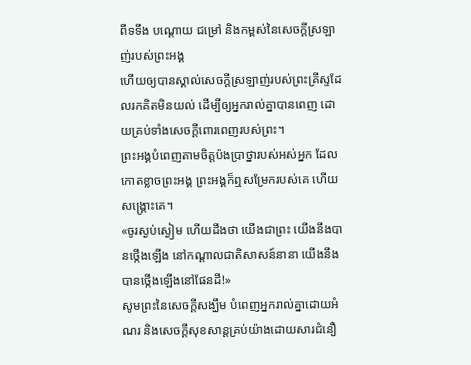ពីទទឹង បណ្តោយ ជម្រៅ និងកម្ពស់នៃសេចក្តីស្រឡាញ់របស់ព្រះអង្គ
ហើយឲ្យបានស្គាល់សេចក្តីស្រឡាញ់របស់ព្រះគ្រីស្ទដែលរកគិតមិនយល់ ដើម្បីឲ្យអ្នករាល់គ្នាបានពេញ ដោយគ្រប់ទាំងសេចក្តីពោរពេញរបស់ព្រះ។
ព្រះអង្គបំពេញតាមចិត្តប៉ងប្រាថ្នារបស់អស់អ្នក ដែលកោតខ្លាចព្រះអង្គ ព្រះអង្គក៏ឮសម្រែករបស់គេ ហើយសង្គ្រោះគេ។
«ចូរស្ងប់ស្ងៀម ហើយដឹងថា យើងជាព្រះ យើងនឹងបានថ្កើងឡើង នៅកណ្ដាលជាតិសាសន៍នានា យើងនឹងបានថ្កើងឡើងនៅផែនដី!»
សូមព្រះនៃសេចក្តីសង្ឃឹម បំពេញអ្នករាល់គ្នាដោយអំណរ និងសេចក្តីសុខសាន្តគ្រប់យ៉ាងដោយសារជំនឿ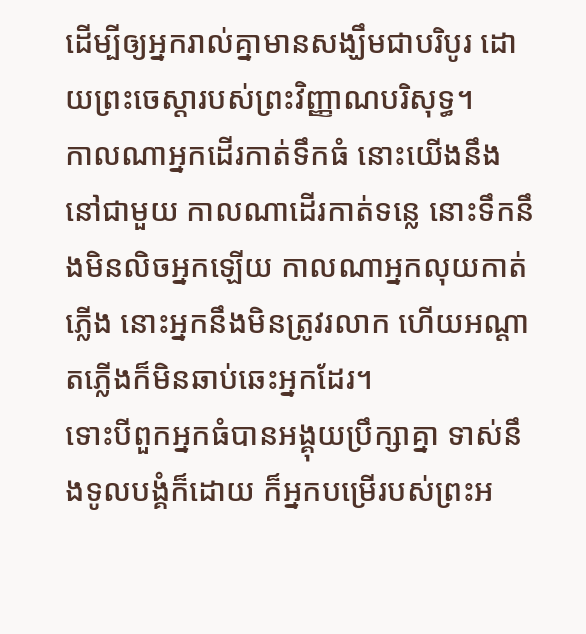ដើម្បីឲ្យអ្នករាល់គ្នាមានសង្ឃឹមជាបរិបូរ ដោយព្រះចេស្តារបស់ព្រះវិញ្ញាណបរិសុទ្ធ។
កាលណាអ្នកដើរកាត់ទឹកធំ នោះយើងនឹងនៅជាមួយ កាលណាដើរកាត់ទន្លេ នោះទឹកនឹងមិនលិចអ្នកឡើយ កាលណាអ្នកលុយកាត់ភ្លើង នោះអ្នកនឹងមិនត្រូវរលាក ហើយអណ្ដាតភ្លើងក៏មិនឆាប់ឆេះអ្នកដែរ។
ទោះបីពួកអ្នកធំបានអង្គុយប្រឹក្សាគ្នា ទាស់នឹងទូលបង្គំក៏ដោយ ក៏អ្នកបម្រើរបស់ព្រះអ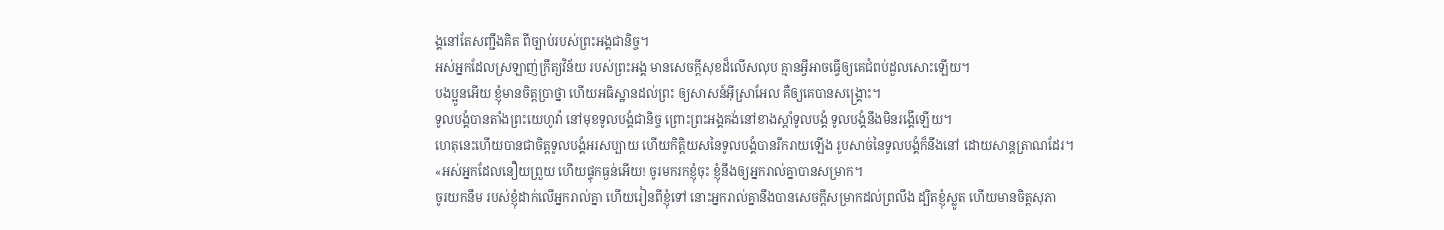ង្គនៅតែសញ្ជឹងគិត ពីច្បាប់របស់ព្រះអង្គជានិច្ច។
អស់អ្នកដែលស្រឡាញ់ក្រឹត្យវិន័យ របស់ព្រះអង្គ មានសេចក្ដីសុខដ៏លើសលុប គ្មានអ្វីអាចធ្វើឲ្យគេជំពប់ដួលសោះឡើយ។
បងប្អូនអើយ ខ្ញុំមានចិត្តប្រាថ្នា ហើយអធិស្ឋានដល់ព្រះ ឲ្យសាសន៍អ៊ីស្រាអែល គឺឲ្យគេបានសង្គ្រោះ។
ទូលបង្គំបានតាំងព្រះយេហូវ៉ា នៅមុខទូលបង្គំជានិច្ច ព្រោះព្រះអង្គគង់នៅខាងស្តាំទូលបង្គំ ទូលបង្គំនឹងមិនរង្គើឡើយ។
ហេតុនេះហើយបានជាចិត្តទូលបង្គំអរសប្បាយ ហើយកិត្តិយសនៃទូលបង្គំបានរីករាយឡើង រូបសាច់នៃទូលបង្គំក៏នឹងនៅ ដោយសាន្តត្រាណដែរ។
«អស់អ្នកដែលនឿយព្រួយ ហើយផ្ទុកធ្ងន់អើយ! ចូរមករកខ្ញុំចុះ ខ្ញុំនឹងឲ្យអ្នករាល់គ្នាបានសម្រាក។
ចូរយកនឹម របស់ខ្ញុំដាក់លើអ្នករាល់គ្នា ហើយរៀនពីខ្ញុំទៅ នោះអ្នករាល់គ្នានឹងបានសេចក្តីសម្រាកដល់ព្រលឹង ដ្បិតខ្ញុំស្លូត ហើយមានចិត្តសុភា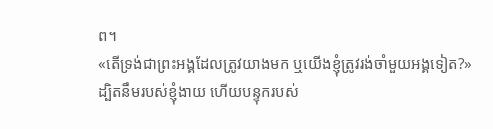ព។
«តើទ្រង់ជាព្រះអង្គដែលត្រូវយាងមក ឬយើងខ្ញុំត្រូវរង់ចាំមួយអង្គទៀត?»
ដ្បិតនឹមរបស់ខ្ញុំងាយ ហើយបន្ទុករបស់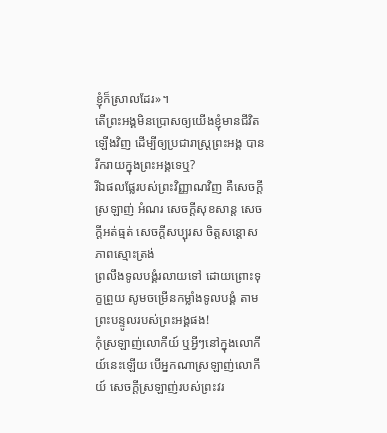ខ្ញុំក៏ស្រាលដែរ»។
តើព្រះអង្គមិនប្រោសឲ្យយើងខ្ញុំមានជីវិតឡើងវិញ ដើម្បីឲ្យប្រជារាស្ត្រព្រះអង្គ បានរីករាយក្នុងព្រះអង្គទេឬ?
រីឯផលផ្លែរបស់ព្រះវិញ្ញាណវិញ គឺសេចក្ដីស្រឡាញ់ អំណរ សេចក្ដីសុខសាន្ត សេចក្ដីអត់ធ្មត់ សេចក្ដីសប្បុរស ចិត្តសន្ដោស ភាពស្មោះត្រង់
ព្រលឹងទូលបង្គំរលាយទៅ ដោយព្រោះទុក្ខព្រួយ សូមចម្រើនកម្លាំងទូលបង្គំ តាមព្រះបន្ទូលរបស់ព្រះអង្គផង!
កុំស្រឡាញ់លោកីយ៍ ឬអ្វីៗនៅក្នុងលោកីយ៍នេះឡើយ បើអ្នកណាស្រឡាញ់លោកីយ៍ សេចក្ដីស្រឡាញ់របស់ព្រះវរ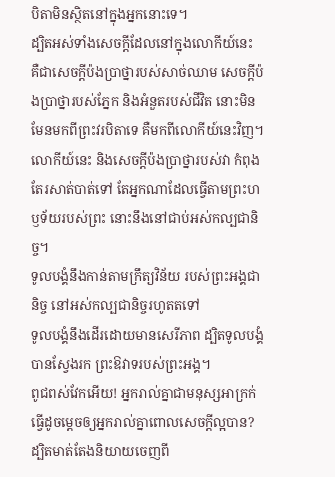បិតាមិនស្ថិតនៅក្នុងអ្នកនោះទេ។
ដ្បិតអស់ទាំងសេចក្ដីដែលនៅក្នុងលោកីយ៍នេះ គឺជាសេចក្ដីប៉ងប្រាថ្នារបស់សាច់ឈាម សេចក្ដីប៉ងប្រាថ្នារបស់ភ្នែក និងអំនួតរបស់ជីវិត នោះមិនមែនមកពីព្រះវរបិតាទេ គឺមកពីលោកីយ៍នេះវិញ។
លោកីយ៍នេះ និងសេចក្ដីប៉ងប្រាថ្នារបស់វា កំពុងតែរសាត់បាត់ទៅ តែអ្នកណាដែលធ្វើតាមព្រះហឫទ័យរបស់ព្រះ នោះនឹងនៅជាប់អស់កល្បជានិច្ច។
ទូលបង្គំនឹងកាន់តាមក្រឹត្យវិន័យ របស់ព្រះអង្គជានិច្ច នៅអស់កល្បជានិច្ចរហូតតទៅ
ទូលបង្គំនឹងដើរដោយមានសេរីភាព ដ្បិតទូលបង្គំបានស្វែងរក ព្រះឱវាទរបស់ព្រះអង្គ។
ពូជពស់វែកអើយ! អ្នករាល់គ្នាជាមនុស្សអាក្រក់ ធ្វើដូចម្តេចឲ្យអ្នករាល់គ្នាពោលសេចក្តីល្អបាន? ដ្បិតមាត់តែងនិយាយចេញពី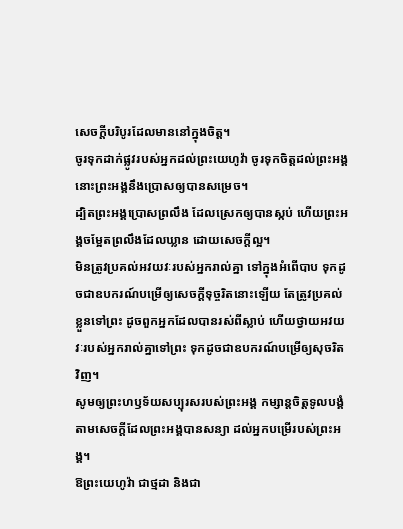សេចក្តីបរិបូរដែលមាននៅក្នុងចិត្ត។
ចូរទុកដាក់ផ្លូវរបស់អ្នកដល់ព្រះយេហូវ៉ា ចូរទុកចិត្តដល់ព្រះអង្គ នោះព្រះអង្គនឹងប្រោសឲ្យបានសម្រេច។
ដ្បិតព្រះអង្គប្រោសព្រលឹង ដែលស្រេកឲ្យបានស្កប់ ហើយព្រះអង្គចម្អែតព្រលឹងដែលឃ្លាន ដោយសេចក្ដីល្អ។
មិនត្រូវប្រគល់អវយវៈរបស់អ្នករាល់គ្នា ទៅក្នុងអំពើបាប ទុកដូចជាឧបករណ៍បម្រើឲ្យសេចក្ដីទុច្ចរិតនោះឡើយ តែត្រូវប្រគល់ខ្លួនទៅព្រះ ដូចពួកអ្នកដែលបានរស់ពីស្លាប់ ហើយថ្វាយអវយវៈរបស់អ្នករាល់គ្នាទៅព្រះ ទុកដូចជាឧបករណ៍បម្រើឲ្យសុចរិតវិញ។
សូមឲ្យព្រះហឫទ័យសប្បុរសរបស់ព្រះអង្គ កម្សាន្តចិត្តទូលបង្គំ តាមសេចក្ដីដែលព្រះអង្គបានសន្យា ដល់អ្នកបម្រើរបស់ព្រះអង្គ។
ឱព្រះយេហូវ៉ា ជាថ្មដា និងជា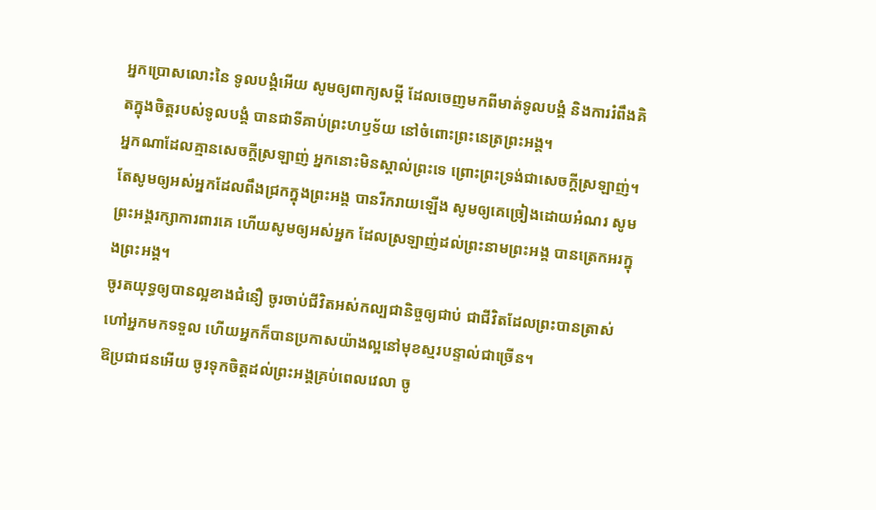អ្នកប្រោសលោះនៃ ទូលបង្គំអើយ សូមឲ្យពាក្យសម្ដី ដែលចេញមកពីមាត់ទូលបង្គំ និងការរំពឹងគិតក្នុងចិត្តរបស់ទូលបង្គំ បានជាទីគាប់ព្រះហឫទ័យ នៅចំពោះព្រះនេត្រព្រះអង្គ។
អ្នកណាដែលគ្មានសេចក្ដីស្រឡាញ់ អ្នកនោះមិនស្គាល់ព្រះទេ ព្រោះព្រះទ្រង់ជាសេចក្ដីស្រឡាញ់។
តែសូមឲ្យអស់អ្នកដែលពឹងជ្រកក្នុងព្រះអង្គ បានរីករាយឡើង សូមឲ្យគេច្រៀងដោយអំណរ សូមព្រះអង្គរក្សាការពារគេ ហើយសូមឲ្យអស់អ្នក ដែលស្រឡាញ់ដល់ព្រះនាមព្រះអង្គ បានត្រេកអរក្នុងព្រះអង្គ។
ចូរតយុទ្ធឲ្យបានល្អខាងជំនឿ ចូរចាប់ជីវិតអស់កល្បជានិច្ចឲ្យជាប់ ជាជីវិតដែលព្រះបានត្រាស់ហៅអ្នកមកទទួល ហើយអ្នកក៏បានប្រកាសយ៉ាងល្អនៅមុខស្មរបន្ទាល់ជាច្រើន។
ឱប្រជាជនអើយ ចូរទុកចិត្តដល់ព្រះអង្គគ្រប់ពេលវេលា ចូ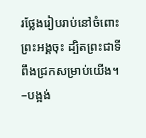រថ្លែងរៀបរាប់នៅចំពោះព្រះអង្គចុះ ដ្បិតព្រះជាទីពឹងជ្រកសម្រាប់យើង។ –បង្អង់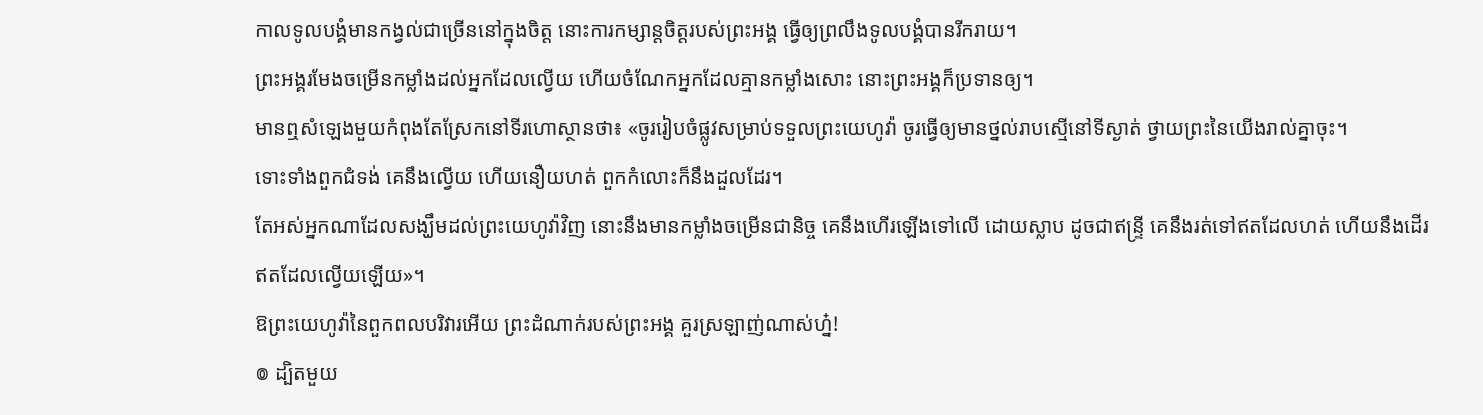កាលទូលបង្គំមានកង្វល់ជាច្រើននៅក្នុងចិត្ត នោះការកម្សាន្តចិត្តរបស់ព្រះអង្គ ធ្វើឲ្យព្រលឹងទូលបង្គំបានរីករាយ។
ព្រះអង្គរមែងចម្រើនកម្លាំងដល់អ្នកដែលល្វើយ ហើយចំណែកអ្នកដែលគ្មានកម្លាំងសោះ នោះព្រះអង្គក៏ប្រទានឲ្យ។
មានឮសំឡេងមួយកំពុងតែស្រែកនៅទីរហោស្ថានថា៖ «ចូររៀបចំផ្លូវសម្រាប់ទទួលព្រះយេហូវ៉ា ចូរធ្វើឲ្យមានថ្នល់រាបស្មើនៅទីស្ងាត់ ថ្វាយព្រះនៃយើងរាល់គ្នាចុះ។
ទោះទាំងពួកជំទង់ គេនឹងល្វើយ ហើយនឿយហត់ ពួកកំលោះក៏នឹងដួលដែរ។
តែអស់អ្នកណាដែលសង្ឃឹមដល់ព្រះយេហូវ៉ាវិញ នោះនឹងមានកម្លាំងចម្រើនជានិច្ច គេនឹងហើរឡើងទៅលើ ដោយស្លាប ដូចជាឥន្ទ្រី គេនឹងរត់ទៅឥតដែលហត់ ហើយនឹងដើរឥតដែលល្វើយឡើយ»។
ឱព្រះយេហូវ៉ានៃពួកពលបរិវារអើយ ព្រះដំណាក់របស់ព្រះអង្គ គួរស្រឡាញ់ណាស់ហ្ន៎!
៙ ដ្បិតមួយ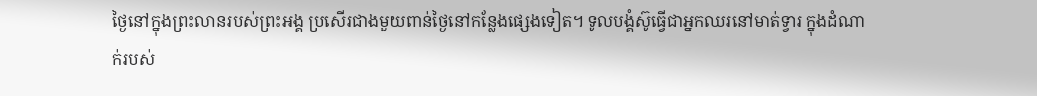ថ្ងៃនៅក្នុងព្រះលានរបស់ព្រះអង្គ ប្រសើរជាងមួយពាន់ថ្ងៃនៅកន្លែងផ្សេងទៀត។ ទូលបង្គំស៊ូធ្វើជាអ្នកឈរនៅមាត់ទ្វារ ក្នុងដំណាក់របស់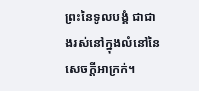ព្រះនៃទូលបង្គំ ជាជាងរស់នៅក្នុងលំនៅនៃសេចក្ដីអាក្រក់។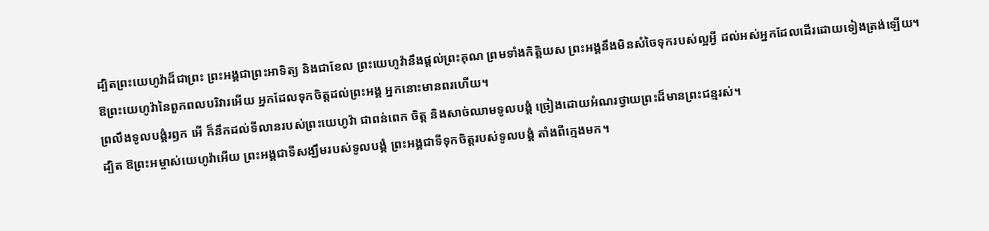ដ្បិតព្រះយេហូវ៉ាដ៏ជាព្រះ ព្រះអង្គជាព្រះអាទិត្យ និងជាខែល ព្រះយេហូវ៉ានឹងផ្តល់ព្រះគុណ ព្រមទាំងកិត្តិយស ព្រះអង្គនឹងមិនសំចៃទុករបស់ល្អអ្វី ដល់អស់អ្នកដែលដើរដោយទៀងត្រង់ឡើយ។
ឱព្រះយេហូវ៉ានៃពួកពលបរិវារអើយ អ្នកដែលទុកចិត្តដល់ព្រះអង្គ អ្នកនោះមានពរហើយ។
ព្រលឹងទូលបង្គំរឭក អើ ក៏នឹកដល់ទីលានរបស់ព្រះយេហូវ៉ា ជាពន់ពេក ចិត្ត និងសាច់ឈាមទូលបង្គំ ច្រៀងដោយអំណរថ្វាយព្រះដ៏មានព្រះជន្មរស់។
ដ្បិត ឱព្រះអម្ចាស់យេហូវ៉ាអើយ ព្រះអង្គជាទីសង្ឃឹមរបស់ទូលបង្គំ ព្រះអង្គជាទីទុកចិត្តរបស់ទូលបង្គំ តាំងពីក្មេងមក។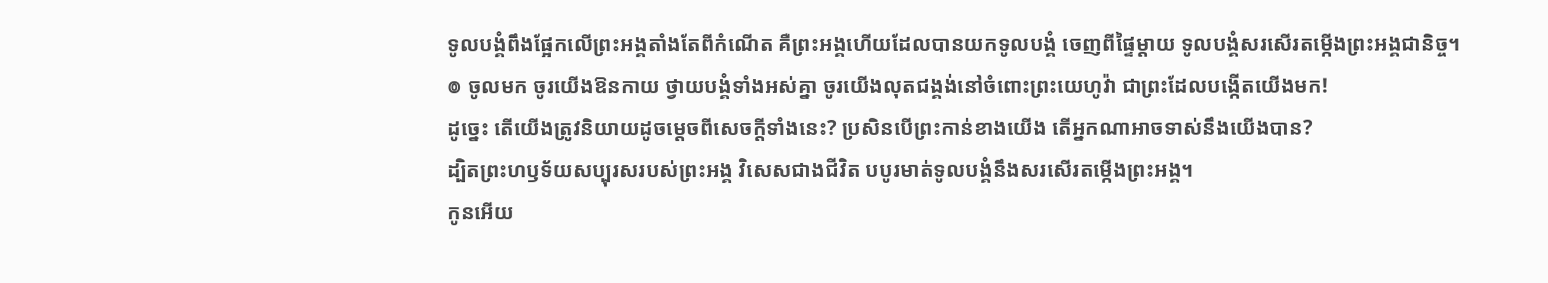ទូលបង្គំពឹងផ្អែកលើព្រះអង្គតាំងតែពីកំណើត គឺព្រះអង្គហើយដែលបានយកទូលបង្គំ ចេញពីផ្ទៃម្តាយ ទូលបង្គំសរសើរតម្កើងព្រះអង្គជានិច្ច។
៙ ចូលមក ចូរយើងឱនកាយ ថ្វាយបង្គំទាំងអស់គ្នា ចូរយើងលុតជង្គង់នៅចំពោះព្រះយេហូវ៉ា ជាព្រះដែលបង្កើតយើងមក!
ដូច្នេះ តើយើងត្រូវនិយាយដូចម្តេចពីសេចក្តីទាំងនេះ? ប្រសិនបើព្រះកាន់ខាងយើង តើអ្នកណាអាចទាស់នឹងយើងបាន?
ដ្បិតព្រះហឫទ័យសប្បុរសរបស់ព្រះអង្គ វិសេសជាងជីវិត បបូរមាត់ទូលបង្គំនឹងសរសើរតម្កើងព្រះអង្គ។
កូនអើយ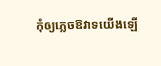កុំឲ្យភ្លេចឱវាទយើងឡើ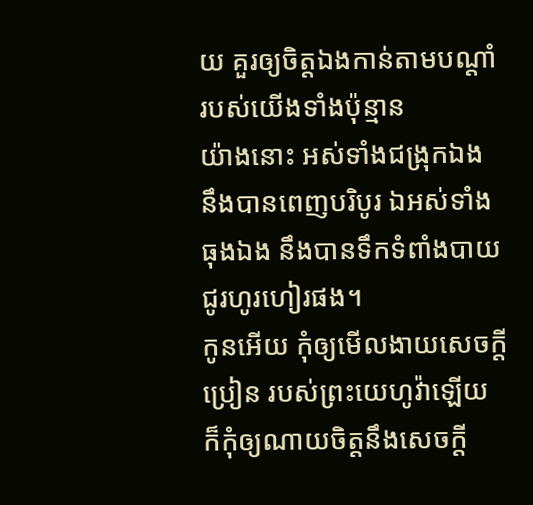យ គួរឲ្យចិត្តឯងកាន់តាមបណ្ដាំ របស់យើងទាំងប៉ុន្មាន
យ៉ាងនោះ អស់ទាំងជង្រុកឯង នឹងបានពេញបរិបូរ ឯអស់ទាំងធុងឯង នឹងបានទឹកទំពាំងបាយជូរហូរហៀរផង។
កូនអើយ កុំឲ្យមើលងាយសេចក្ដីប្រៀន របស់ព្រះយេហូវ៉ាឡើយ ក៏កុំឲ្យណាយចិត្តនឹងសេចក្ដី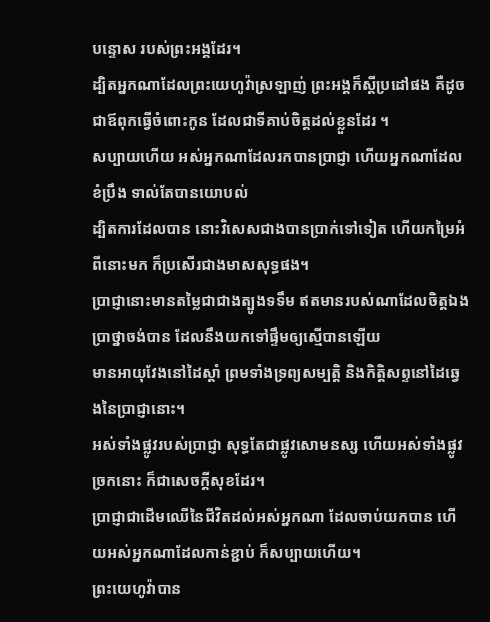បន្ទោស របស់ព្រះអង្គដែរ។
ដ្បិតអ្នកណាដែលព្រះយេហូវ៉ាស្រឡាញ់ ព្រះអង្គក៏ស្តីប្រដៅផង គឺដូចជាឪពុកធ្វើចំពោះកូន ដែលជាទីគាប់ចិត្តដល់ខ្លួនដែរ ។
សប្បាយហើយ អស់អ្នកណាដែលរកបានប្រាជ្ញា ហើយអ្នកណាដែលខំប្រឹង ទាល់តែបានយោបល់
ដ្បិតការដែលបាន នោះវិសេសជាងបានប្រាក់ទៅទៀត ហើយកម្រៃអំពីនោះមក ក៏ប្រសើរជាងមាសសុទ្ធផង។
ប្រាជ្ញានោះមានតម្លៃជាជាងត្បូងទទឹម ឥតមានរបស់ណាដែលចិត្តឯងប្រាថ្នាចង់បាន ដែលនឹងយកទៅផ្ទឹមឲ្យស្មើបានឡើយ
មានអាយុវែងនៅដៃស្តាំ ព្រមទាំងទ្រព្យសម្បត្តិ និងកិត្តិសព្ទនៅដៃឆ្វេងនៃប្រាជ្ញានោះ។
អស់ទាំងផ្លូវរបស់ប្រាជ្ញា សុទ្ធតែជាផ្លូវសោមនស្ស ហើយអស់ទាំងផ្លូវច្រកនោះ ក៏ជាសេចក្ដីសុខដែរ។
ប្រាជ្ញាជាដើមឈើនៃជីវិតដល់អស់អ្នកណា ដែលចាប់យកបាន ហើយអស់អ្នកណាដែលកាន់ខ្ជាប់ ក៏សប្បាយហើយ។
ព្រះយេហូវ៉ាបាន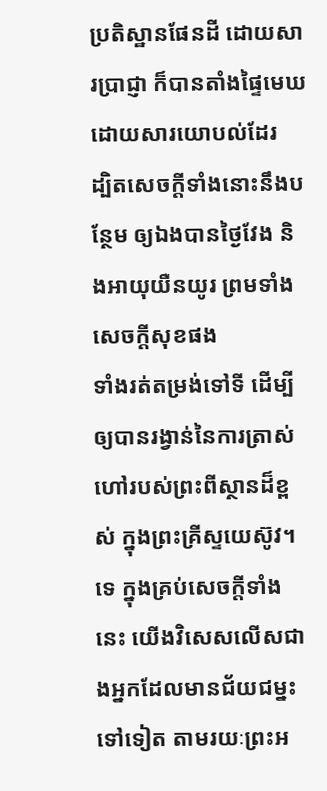ប្រតិស្ឋានផែនដី ដោយសារប្រាជ្ញា ក៏បានតាំងផ្ទៃមេឃ ដោយសារយោបល់ដែរ
ដ្បិតសេចក្ដីទាំងនោះនឹងបន្ថែម ឲ្យឯងបានថ្ងៃវែង និងអាយុយឺនយូរ ព្រមទាំងសេចក្ដីសុខផង
ទាំងរត់តម្រង់ទៅទី ដើម្បីឲ្យបានរង្វាន់នៃការត្រាស់ហៅរបស់ព្រះពីស្ថានដ៏ខ្ពស់ ក្នុងព្រះគ្រីស្ទយេស៊ូវ។
ទេ ក្នុងគ្រប់សេចក្តីទាំងនេះ យើងវិសេសលើសជាងអ្នកដែលមានជ័យជម្នះទៅទៀត តាមរយៈព្រះអ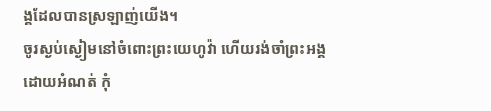ង្គដែលបានស្រឡាញ់យើង។
ចូរស្ងប់ស្ងៀមនៅចំពោះព្រះយេហូវ៉ា ហើយរង់ចាំព្រះអង្គដោយអំណត់ កុំ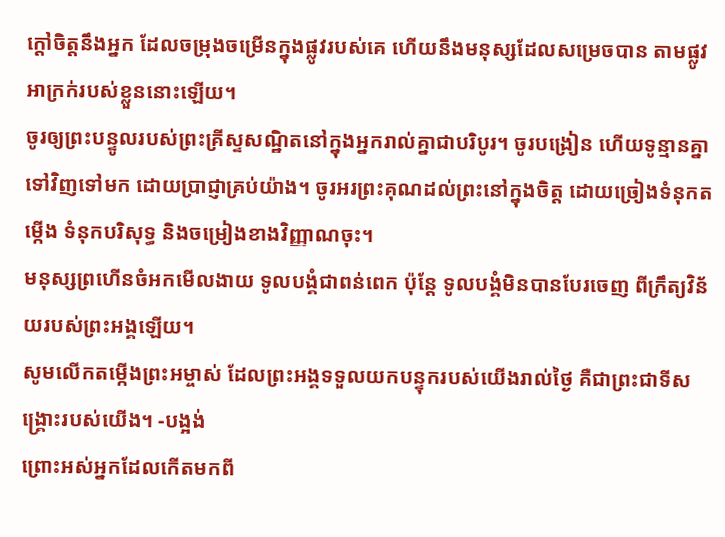ក្តៅចិត្តនឹងអ្នក ដែលចម្រុងចម្រើនក្នុងផ្លូវរបស់គេ ហើយនឹងមនុស្សដែលសម្រេចបាន តាមផ្លូវអាក្រក់របស់ខ្លួននោះឡើយ។
ចូរឲ្យព្រះបន្ទូលរបស់ព្រះគ្រីស្ទសណ្ឋិតនៅក្នុងអ្នករាល់គ្នាជាបរិបូរ។ ចូរបង្រៀន ហើយទូន្មានគ្នាទៅវិញទៅមក ដោយប្រាជ្ញាគ្រប់យ៉ាង។ ចូរអរព្រះគុណដល់ព្រះនៅក្នុងចិត្ត ដោយច្រៀងទំនុកតម្កើង ទំនុកបរិសុទ្ធ និងចម្រៀងខាងវិញ្ញាណចុះ។
មនុស្សព្រហើនចំអកមើលងាយ ទូលបង្គំជាពន់ពេក ប៉ុន្តែ ទូលបង្គំមិនបានបែរចេញ ពីក្រឹត្យវិន័យរបស់ព្រះអង្គឡើយ។
សូមលើកតម្កើងព្រះអម្ចាស់ ដែលព្រះអង្គទទួលយកបន្ទុករបស់យើងរាល់ថ្ងៃ គឺជាព្រះជាទីសង្គ្រោះរបស់យើង។ -បង្អង់
ព្រោះអស់អ្នកដែលកើតមកពី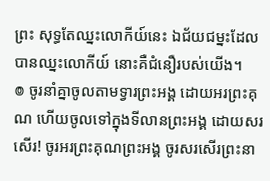ព្រះ សុទ្ធតែឈ្នះលោកីយ៍នេះ ឯជ័យជម្នះដែលបានឈ្នះលោកីយ៍ នោះគឺជំនឿរបស់យើង។
៙ ចូរនាំគ្នាចូលតាមទ្វារព្រះអង្គ ដោយអរព្រះគុណ ហើយចូលទៅក្នុងទីលានព្រះអង្គ ដោយសរសើរ! ចូរអរព្រះគុណព្រះអង្គ ចូរសរសើរព្រះនា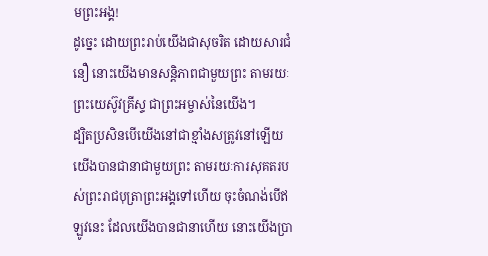មព្រះអង្គ!
ដូច្នេះ ដោយព្រះរាប់យើងជាសុចរិត ដោយសារជំនឿ នោះយើងមានសន្ដិភាពជាមួយព្រះ តាមរយៈព្រះយេស៊ូវគ្រីស្ទ ជាព្រះអម្ចាស់នៃយើង។
ដ្បិតប្រសិនបើយើងនៅជាខ្មាំងសត្រូវនៅឡើយ យើងបានជានាជាមួយព្រះ តាមរយៈការសុគតរបស់ព្រះរាជបុត្រាព្រះអង្គទៅហើយ ចុះចំណង់បើឥឡូវនេះ ដែលយើងបានជានាហើយ នោះយើងប្រា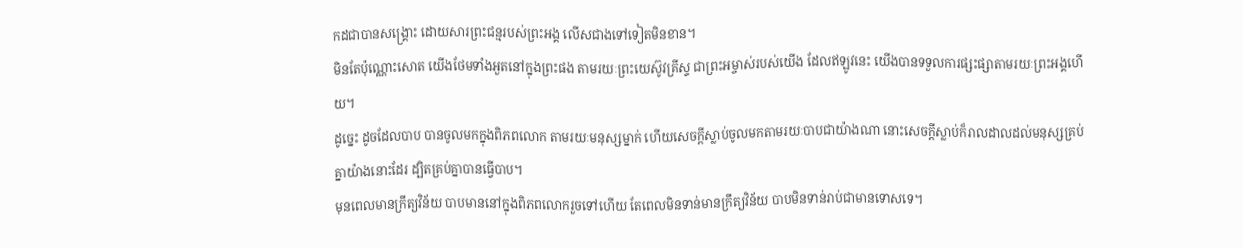កដជាបានសង្គ្រោះ ដោយសារព្រះជន្មរបស់ព្រះអង្គ លើសជាងទៅទៀតមិនខាន។
មិនតែប៉ុណ្ណោះសោត យើងថែមទាំងអួតនៅក្នុងព្រះផង តាមរយៈព្រះយេស៊ូវគ្រីស្ទ ជាព្រះអម្ចាស់របស់យើង ដែលឥឡូវនេះ យើងបានទទួលការផ្សះផ្សាតាមរយៈព្រះអង្គហើយ។
ដូច្នេះ ដូចដែលបាប បានចូលមកក្នុងពិភពលោក តាមរយៈមនុស្សម្នាក់ ហើយសេចក្តីស្លាប់ចូលមកតាមរយៈបាបជាយ៉ាងណា នោះសេចក្តីស្លាប់ក៏រាលដាលដល់មនុស្សគ្រប់គ្នាយ៉ាងនោះដែរ ដ្បិតគ្រប់គ្នាបានធ្វើបាប។
មុនពេលមានក្រឹត្យវិន័យ បាបមាននៅក្នុងពិភពលោករួចទៅហើយ តែពេលមិនទាន់មានក្រឹត្យវិន័យ បាបមិនទាន់រាប់ជាមានទោសទេ។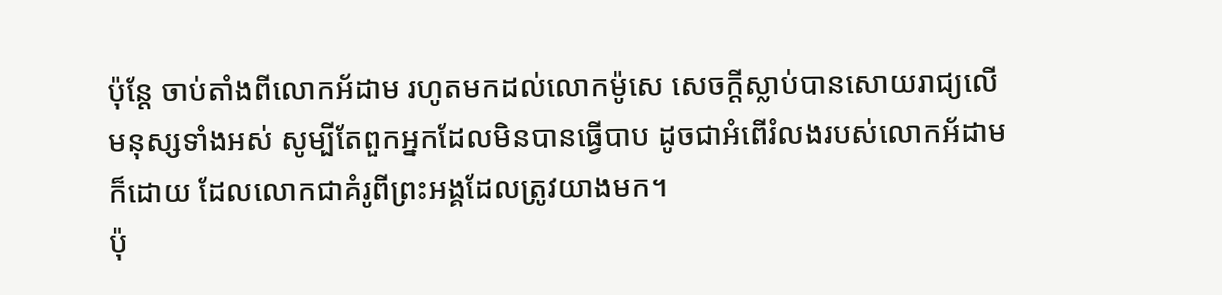ប៉ុន្តែ ចាប់តាំងពីលោកអ័ដាម រហូតមកដល់លោកម៉ូសេ សេចក្តីស្លាប់បានសោយរាជ្យលើមនុស្សទាំងអស់ សូម្បីតែពួកអ្នកដែលមិនបានធ្វើបាប ដូចជាអំពើរំលងរបស់លោកអ័ដាមក៏ដោយ ដែលលោកជាគំរូពីព្រះអង្គដែលត្រូវយាងមក។
ប៉ុ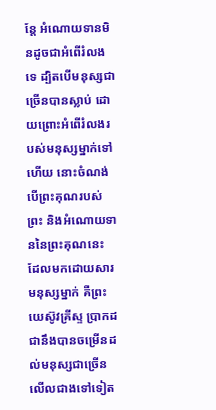ន្តែ អំណោយទានមិនដូចជាអំពើរំលងទេ ដ្បិតបើមនុស្សជាច្រើនបានស្លាប់ ដោយព្រោះអំពើរំលងរបស់មនុស្សម្នាក់ទៅហើយ នោះចំណង់បើព្រះគុណរបស់ព្រះ និងអំណោយទាននៃព្រះគុណនេះ ដែលមកដោយសារមនុស្សម្នាក់ គឺព្រះយេស៊ូវគ្រីស្ទ ប្រាកដជានឹងបានចម្រើនដល់មនុស្សជាច្រើន លើលជាងទៅទៀត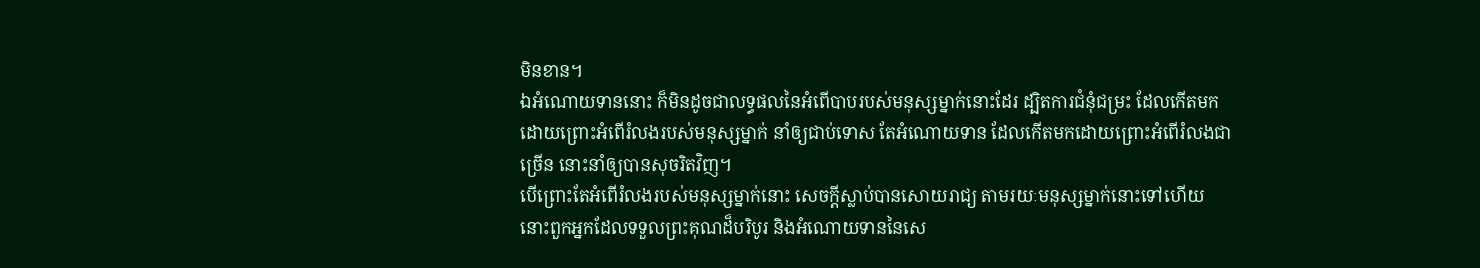មិនខាន។
ឯអំណោយទាននោះ ក៏មិនដូចជាលទ្ធផលនៃអំពើបាបរបស់មនុស្សម្នាក់នោះដែរ ដ្បិតការជំនុំជម្រះ ដែលកើតមកដោយព្រោះអំពើរំលងរបស់មនុស្សម្នាក់ នាំឲ្យជាប់ទោស តែអំណោយទាន ដែលកើតមកដោយព្រោះអំពើរំលងជាច្រើន នោះនាំឲ្យបានសុចរិតវិញ។
បើព្រោះតែអំពើរំលងរបស់មនុស្សម្នាក់នោះ សេចក្តីស្លាប់បានសោយរាជ្យ តាមរយៈមនុស្សម្នាក់នោះទៅហើយ នោះពួកអ្នកដែលទទួលព្រះគុណដ៏បរិបូរ និងអំណោយទាននៃសេ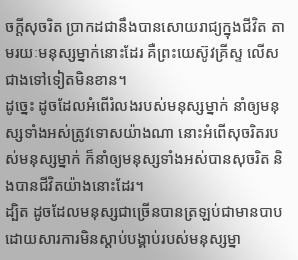ចក្តីសុចរិត ប្រាកដជានឹងបានសោយរាជ្យក្នុងជីវិត តាមរយៈមនុស្សម្នាក់នោះដែរ គឺព្រះយេស៊ូវគ្រីស្ទ លើសជាងទៅទៀតមិនខាន។
ដូច្នេះ ដូចដែលអំពើរំលងរបស់មនុស្សម្នាក់ នាំឲ្យមនុស្សទាំងអស់ត្រូវទោសយ៉ាងណា នោះអំពើសុចរិតរបស់មនុស្សម្នាក់ ក៏នាំឲ្យមនុស្សទាំងអស់បានសុចរិត និងបានជីវិតយ៉ាងនោះដែរ។
ដ្បិត ដូចដែលមនុស្សជាច្រើនបានត្រឡប់ជាមានបាប ដោយសារការមិនស្តាប់បង្គាប់របស់មនុស្សម្នា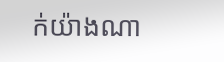ក់យ៉ាងណា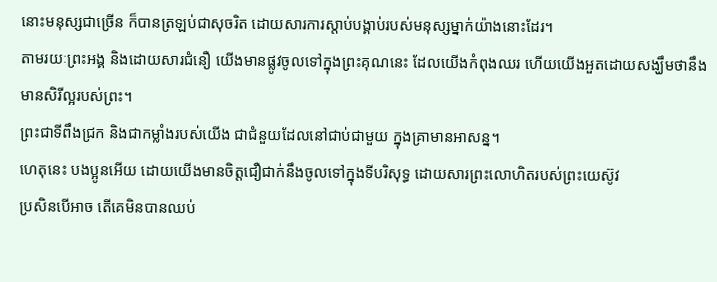នោះមនុស្សជាច្រើន ក៏បានត្រឡប់ជាសុចរិត ដោយសារការស្តាប់បង្គាប់របស់មនុស្សម្នាក់យ៉ាងនោះដែរ។
តាមរយៈព្រះអង្គ និងដោយសារជំនឿ យើងមានផ្លូវចូលទៅក្នុងព្រះគុណនេះ ដែលយើងកំពុងឈរ ហើយយើងអួតដោយសង្ឃឹមថានឹងមានសិរីល្អរបស់ព្រះ។
ព្រះជាទីពឹងជ្រក និងជាកម្លាំងរបស់យើង ជាជំនួយដែលនៅជាប់ជាមួយ ក្នុងគ្រាមានអាសន្ន។
ហេតុនេះ បងប្អូនអើយ ដោយយើងមានចិត្តជឿជាក់នឹងចូលទៅក្នុងទីបរិសុទ្ធ ដោយសារព្រះលោហិតរបស់ព្រះយេស៊ូវ
ប្រសិនបើអាច តើគេមិនបានឈប់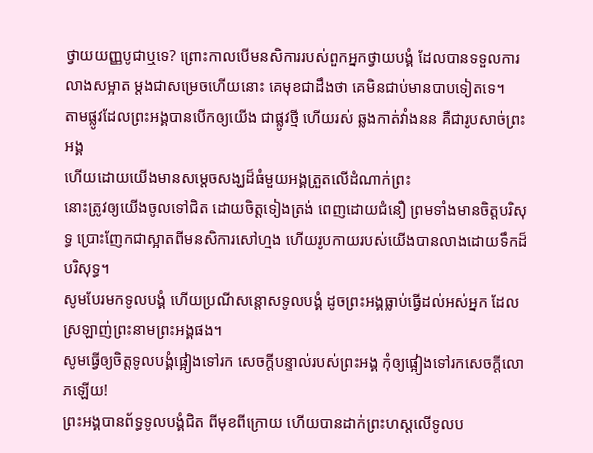ថ្វាយយញ្ញបូជាឬទេ? ព្រោះកាលបើមនសិការរបស់ពួកអ្នកថ្វាយបង្គំ ដែលបានទទួលការលាងសម្អាត ម្តងជាសម្រេចហើយនោះ គេមុខជាដឹងថា គេមិនជាប់មានបាបទៀតទេ។
តាមផ្លូវដែលព្រះអង្គបានបើកឲ្យយើង ជាផ្លូវថ្មី ហើយរស់ ឆ្លងកាត់វាំងនន គឺជារូបសាច់ព្រះអង្គ
ហើយដោយយើងមានសម្តេចសង្ឃដ៏ធំមួយអង្គត្រួតលើដំណាក់ព្រះ
នោះត្រូវឲ្យយើងចូលទៅជិត ដោយចិត្តទៀងត្រង់ ពេញដោយជំនឿ ព្រមទាំងមានចិត្តបរិសុទ្ធ ប្រោះញែកជាស្អាតពីមនសិការសៅហ្មង ហើយរូបកាយរបស់យើងបានលាងដោយទឹកដ៏បរិសុទ្ធ។
សូមបែរមកទូលបង្គំ ហើយប្រណីសន្ដោសទូលបង្គំ ដូចព្រះអង្គធ្លាប់ធ្វើដល់អស់អ្នក ដែលស្រឡាញ់ព្រះនាមព្រះអង្គផង។
សូមធ្វើឲ្យចិត្តទូលបង្គំផ្អៀងទៅរក សេចក្ដីបន្ទាល់របស់ព្រះអង្គ កុំឲ្យផ្អៀងទៅរកសេចក្ដីលោភឡើយ!
ព្រះអង្គបានព័ទ្ធទូលបង្គំជិត ពីមុខពីក្រោយ ហើយបានដាក់ព្រះហស្តលើទូលប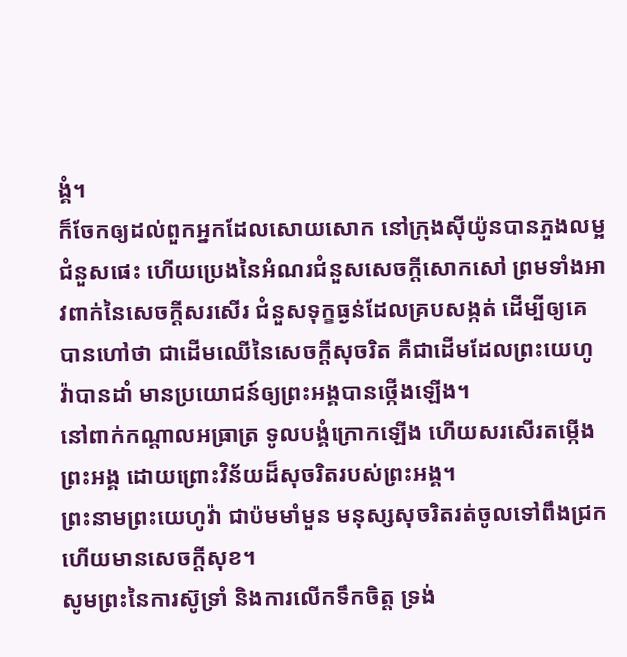ង្គំ។
ក៏ចែកឲ្យដល់ពួកអ្នកដែលសោយសោក នៅក្រុងស៊ីយ៉ូនបានភួងលម្អជំនួសផេះ ហើយប្រេងនៃអំណរជំនួសសេចក្ដីសោកសៅ ព្រមទាំងអាវពាក់នៃសេចក្ដីសរសើរ ជំនួសទុក្ខធ្ងន់ដែលគ្របសង្កត់ ដើម្បីឲ្យគេបានហៅថា ជាដើមឈើនៃសេចក្ដីសុចរិត គឺជាដើមដែលព្រះយេហូវ៉ាបានដាំ មានប្រយោជន៍ឲ្យព្រះអង្គបានថ្កើងឡើង។
នៅពាក់កណ្ដាលអធ្រាត្រ ទូលបង្គំក្រោកឡើង ហើយសរសើរតម្កើងព្រះអង្គ ដោយព្រោះវិន័យដ៏សុចរិតរបស់ព្រះអង្គ។
ព្រះនាមព្រះយេហូវ៉ា ជាប៉មមាំមួន មនុស្សសុចរិតរត់ចូលទៅពឹងជ្រក ហើយមានសេចក្ដីសុខ។
សូមព្រះនៃការស៊ូទ្រាំ និងការលើកទឹកចិត្ត ទ្រង់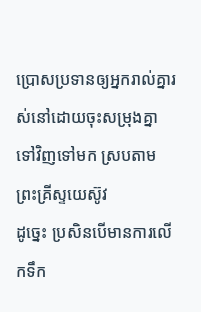ប្រោសប្រទានឲ្យអ្នករាល់គ្នារស់នៅដោយចុះសម្រុងគ្នាទៅវិញទៅមក ស្របតាមព្រះគ្រីស្ទយេស៊ូវ
ដូច្នេះ ប្រសិនបើមានការលើកទឹក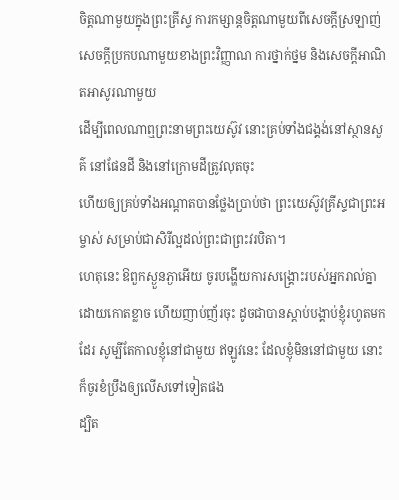ចិត្តណាមួយក្នុងព្រះគ្រីស្ទ ការកម្សាន្តចិត្តណាមួយពីសេចក្ដីស្រឡាញ់ សេចក្ដីប្រកបណាមួយខាងព្រះវិញ្ញាណ ការថ្នាក់ថ្នម និងសេចក្ដីអាណិតអាសូរណាមួយ
ដើម្បីពេលណាឮព្រះនាមព្រះយេស៊ូវ នោះគ្រប់ទាំងជង្គង់នៅស្ថានសួគ៌ នៅផែនដី និងនៅក្រោមដីត្រូវលុតចុះ
ហើយឲ្យគ្រប់ទាំងអណ្ដាតបានថ្លែងប្រាប់ថា ព្រះយេស៊ូវគ្រីស្ទជាព្រះអម្ចាស់ សម្រាប់ជាសិរីល្អដល់ព្រះជាព្រះវរបិតា។
ហេតុនេះ ឱពួកស្ងួនភ្ងាអើយ ចូរបង្ហើយការសង្គ្រោះរបស់អ្នករាល់គ្នា ដោយកោតខ្លាច ហើយញាប់ញ័រចុះ ដូចជាបានស្តាប់បង្គាប់ខ្ញុំរហូតមកដែរ សូម្បីតែកាលខ្ញុំនៅជាមួយ ឥឡូវនេះ ដែលខ្ញុំមិននៅជាមួយ នោះក៏ចូរខំប្រឹងឲ្យលើសទៅទៀតផង
ដ្បិត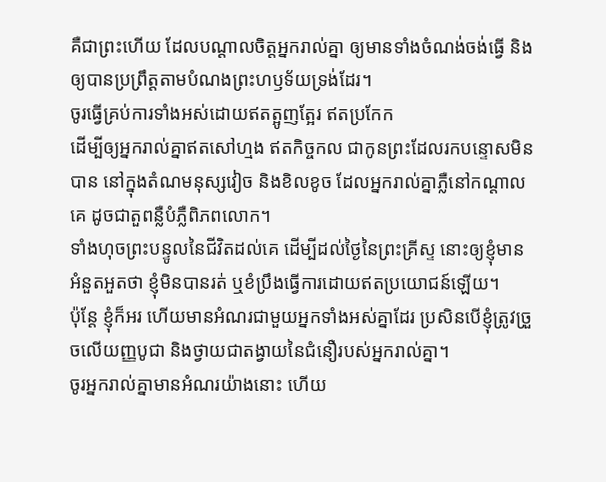គឺជាព្រះហើយ ដែលបណ្តាលចិត្តអ្នករាល់គ្នា ឲ្យមានទាំងចំណង់ចង់ធ្វើ និងឲ្យបានប្រព្រឹត្តតាមបំណងព្រះហឫទ័យទ្រង់ដែរ។
ចូរធ្វើគ្រប់ការទាំងអស់ដោយឥតត្អូញត្អែរ ឥតប្រកែក
ដើម្បីឲ្យអ្នករាល់គ្នាឥតសៅហ្មង ឥតកិច្ចកល ជាកូនព្រះដែលរកបន្ទោសមិនបាន នៅក្នុងតំណមនុស្សវៀច និងខិលខូច ដែលអ្នករាល់គ្នាភ្លឺនៅកណ្ដាលគេ ដូចជាតួពន្លឺបំភ្លឺពិភពលោក។
ទាំងហុចព្រះបន្ទូលនៃជីវិតដល់គេ ដើម្បីដល់ថ្ងៃនៃព្រះគ្រីស្ទ នោះឲ្យខ្ញុំមានអំនួតអួតថា ខ្ញុំមិនបានរត់ ឬខំប្រឹងធ្វើការដោយឥតប្រយោជន៍ឡើយ។
ប៉ុន្តែ ខ្ញុំក៏អរ ហើយមានអំណរជាមួយអ្នកទាំងអស់គ្នាដែរ ប្រសិនបើខ្ញុំត្រូវច្រួចលើយញ្ញបូជា និងថ្វាយជាតង្វាយនៃជំនឿរបស់អ្នករាល់គ្នា។
ចូរអ្នករាល់គ្នាមានអំណរយ៉ាងនោះ ហើយ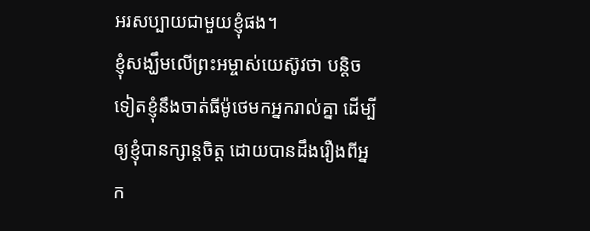អរសប្បាយជាមួយខ្ញុំផង។
ខ្ញុំសង្ឃឹមលើព្រះអម្ចាស់យេស៊ូវថា បន្តិចទៀតខ្ញុំនឹងចាត់ធីម៉ូថេមកអ្នករាល់គ្នា ដើម្បីឲ្យខ្ញុំបានក្សាន្តចិត្ត ដោយបានដឹងរឿងពីអ្នក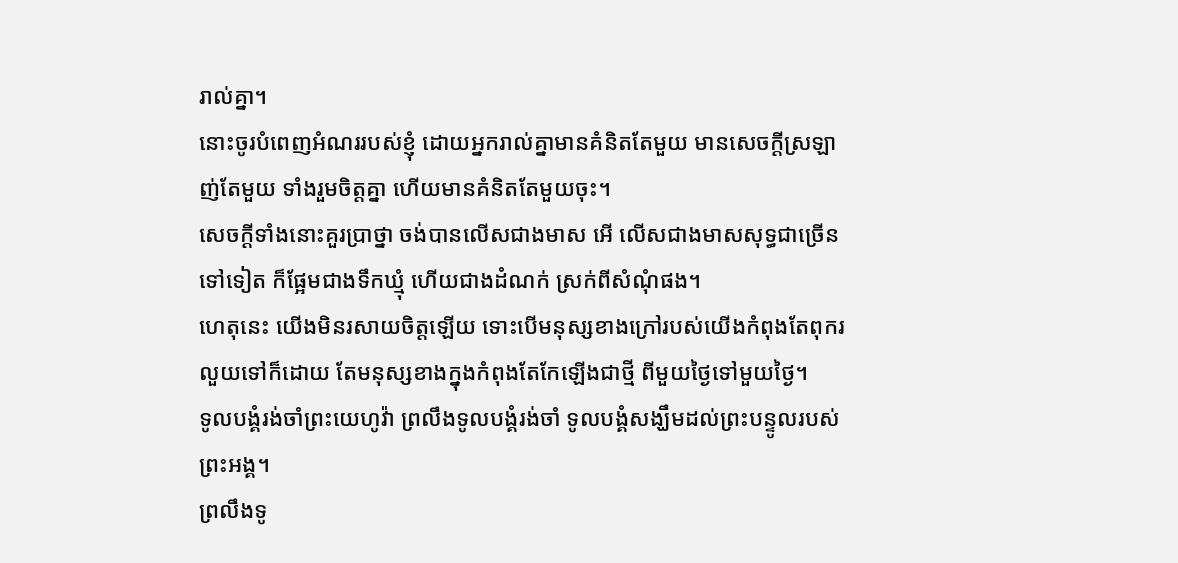រាល់គ្នា។
នោះចូរបំពេញអំណររបស់ខ្ញុំ ដោយអ្នករាល់គ្នាមានគំនិតតែមួយ មានសេចក្ដីស្រឡាញ់តែមួយ ទាំងរួមចិត្តគ្នា ហើយមានគំនិតតែមួយចុះ។
សេចក្ដីទាំងនោះគួរប្រាថ្នា ចង់បានលើសជាងមាស អើ លើសជាងមាសសុទ្ធជាច្រើនទៅទៀត ក៏ផ្អែមជាងទឹកឃ្មុំ ហើយជាងដំណក់ ស្រក់ពីសំណុំផង។
ហេតុនេះ យើងមិនរសាយចិត្តឡើយ ទោះបើមនុស្សខាងក្រៅរបស់យើងកំពុងតែពុករលួយទៅក៏ដោយ តែមនុស្សខាងក្នុងកំពុងតែកែឡើងជាថ្មី ពីមួយថ្ងៃទៅមួយថ្ងៃ។
ទូលបង្គំរង់ចាំព្រះយេហូវ៉ា ព្រលឹងទូលបង្គំរង់ចាំ ទូលបង្គំសង្ឃឹមដល់ព្រះបន្ទូលរបស់ព្រះអង្គ។
ព្រលឹងទូ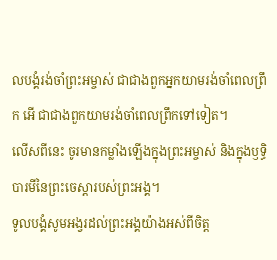លបង្គំរង់ចាំព្រះអម្ចាស់ ជាជាងពួកអ្នកយាមរង់ចាំពេលព្រឹក អើ ជាជាងពួកយាមរង់ចាំពេលព្រឹកទៅទៀត។
លើសពីនេះ ចូរមានកម្លាំងឡើងក្នុងព្រះអម្ចាស់ និងក្នុងឫទ្ធិបារមីនៃព្រះចេស្តារបស់ព្រះអង្គ។
ទូលបង្គំសូមអង្វរដល់ព្រះអង្គយ៉ាងអស់ពីចិត្ត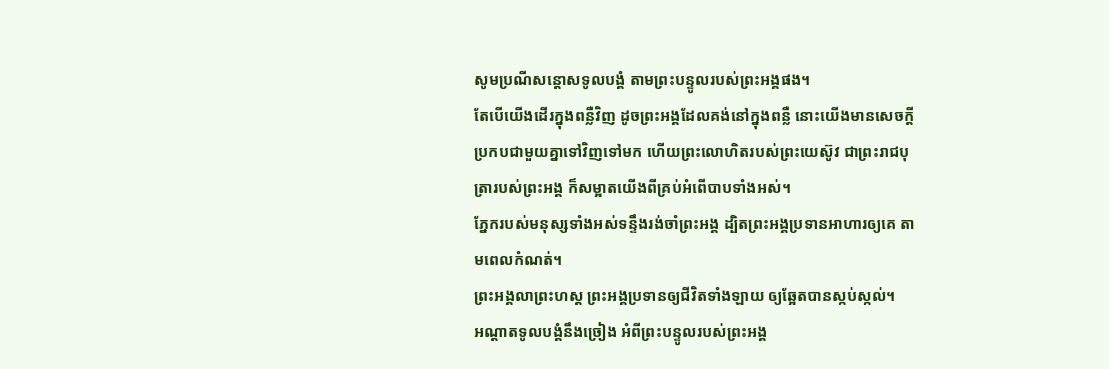សូមប្រណីសន្ដោសទូលបង្គំ តាមព្រះបន្ទូលរបស់ព្រះអង្គផង។
តែបើយើងដើរក្នុងពន្លឺវិញ ដូចព្រះអង្គដែលគង់នៅក្នុងពន្លឺ នោះយើងមានសេចក្ដីប្រកបជាមួយគ្នាទៅវិញទៅមក ហើយព្រះលោហិតរបស់ព្រះយេស៊ូវ ជាព្រះរាជបុត្រារបស់ព្រះអង្គ ក៏សម្អាតយើងពីគ្រប់អំពើបាបទាំងអស់។
ភ្នែករបស់មនុស្សទាំងអស់ទន្ទឹងរង់ចាំព្រះអង្គ ដ្បិតព្រះអង្គប្រទានអាហារឲ្យគេ តាមពេលកំណត់។
ព្រះអង្គលាព្រះហស្ត ព្រះអង្គប្រទានឲ្យជីវិតទាំងឡាយ ឲ្យឆ្អែតបានស្កប់ស្កល់។
អណ្ដាតទូលបង្គំនឹងច្រៀង អំពីព្រះបន្ទូលរបស់ព្រះអង្គ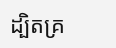ដ្បិតគ្រ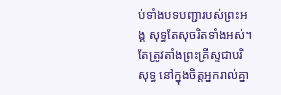ប់ទាំងបទបញ្ជារបស់ព្រះអង្គ សុទ្ធតែសុចរិតទាំងអស់។
តែត្រូវតាំងព្រះគ្រីស្ទជាបរិសុទ្ធ នៅក្នុងចិត្តអ្នករាល់គ្នា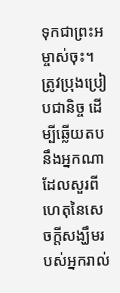ទុកជាព្រះអម្ចាស់ចុះ។ ត្រូវប្រុងប្រៀបជានិច្ច ដើម្បីឆ្លើយតបនឹងអ្នកណាដែលសួរពីហេតុនៃសេចក្តីសង្ឃឹមរបស់អ្នករាល់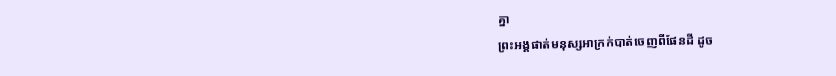គ្នា
ព្រះអង្គផាត់មនុស្សអាក្រក់បាត់ចេញពីផែនដី ដូច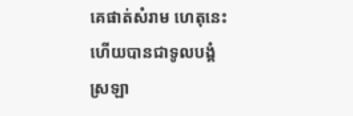គេផាត់សំរាម ហេតុនេះហើយបានជាទូលបង្គំស្រឡា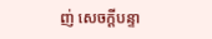ញ់ សេចក្ដីបន្ទា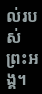ល់របស់ព្រះអង្គ។